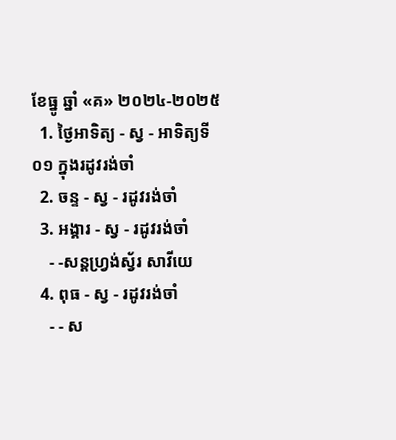ខែធ្នូ ឆ្នាំ «គ» ២០២៤-២០២៥
  1. ថ្ងៃអាទិត្យ - ស្វ - អាទិត្យទី០១ ក្នុងរដូវរង់ចាំ
  2. ចន្ទ - ស្វ - រដូវរង់ចាំ
  3. អង្គារ - ស្វ - រដូវរង់ចាំ
    - -សន្ដហ្វ្រង់ស្វ័រ សាវីយេ
  4. ពុធ - ស្វ - រដូវរង់ចាំ
    - - ស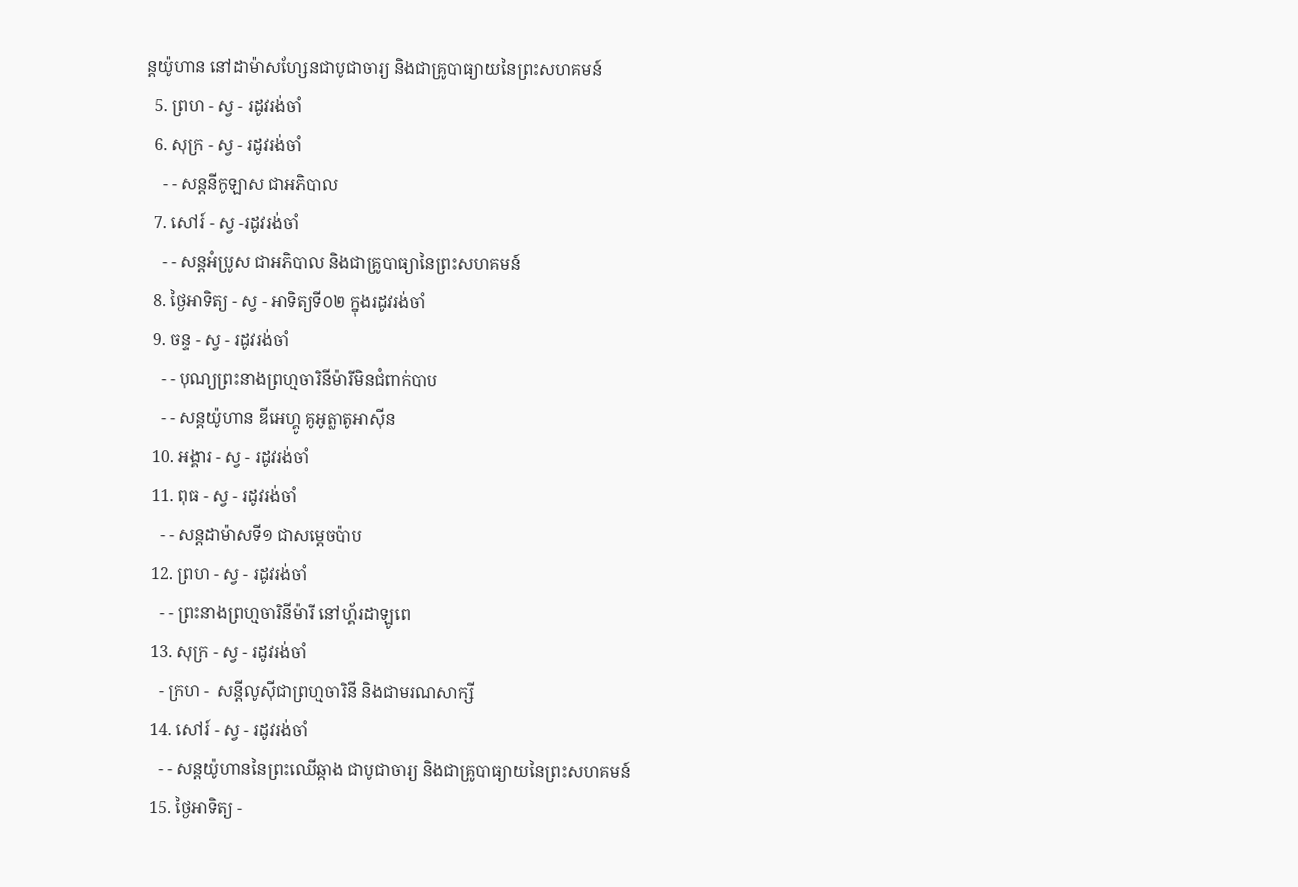ន្ដយ៉ូហាន នៅដាម៉ាសហ្សែនជាបូជាចារ្យ និងជាគ្រូបាធ្យាយនៃព្រះសហគមន៍
  5. ព្រហ - ស្វ - រដូវរង់ចាំ
  6. សុក្រ - ស្វ - រដូវរង់ចាំ
    - - សន្ដនីកូឡាស ជាអភិបាល
  7. សៅរ៍ - ស្វ -រដូវរង់ចាំ
    - - សន្ដអំប្រូស ជាអភិបាល និងជាគ្រូបាធ្យានៃព្រះសហគមន៍
  8. ថ្ងៃអាទិត្យ - ស្វ - អាទិត្យទី០២ ក្នុងរដូវរង់ចាំ
  9. ចន្ទ - ស្វ - រដូវរង់ចាំ
    - - បុណ្យព្រះនាងព្រហ្មចារិនីម៉ារីមិនជំពាក់បាប
    - - សន្ដយ៉ូហាន ឌីអេហ្គូ គូអូត្លាតូអាស៊ីន
  10. អង្គារ - ស្វ - រដូវរង់ចាំ
  11. ពុធ - ស្វ - រដូវរង់ចាំ
    - - សន្ដដាម៉ាសទី១ ជាសម្ដេចប៉ាប
  12. ព្រហ - ស្វ - រដូវរង់ចាំ
    - - ព្រះនាងព្រហ្មចារិនីម៉ារី នៅហ្គ័រដាឡូពេ
  13. សុក្រ - ស្វ - រដូវរង់ចាំ
    - ក្រហ -  សន្ដីលូស៊ីជាព្រហ្មចារិនី និងជាមរណសាក្សី
  14. សៅរ៍ - ស្វ - រដូវរង់ចាំ
    - - សន្ដយ៉ូហាននៃព្រះឈើឆ្កាង ជាបូជាចារ្យ និងជាគ្រូបាធ្យាយនៃព្រះសហគមន៍
  15. ថ្ងៃអាទិត្យ -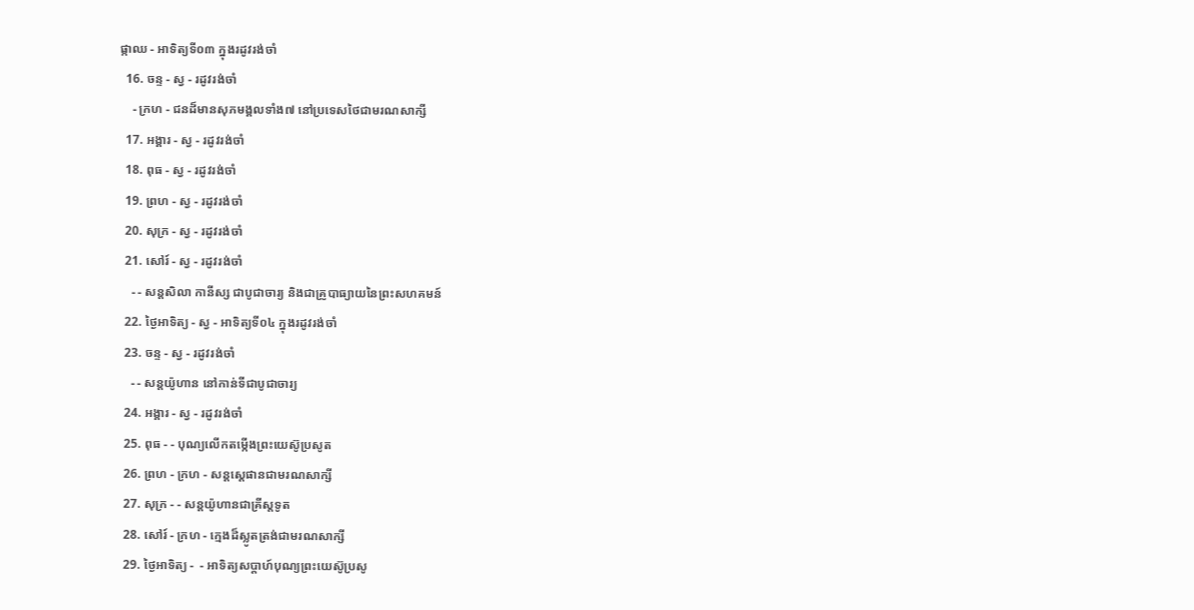ផ្កាឈ - អាទិត្យទី០៣ ក្នុងរដូវរង់ចាំ
  16. ចន្ទ - ស្វ - រដូវរង់ចាំ
    - ក្រហ - ជនដ៏មានសុភមង្គលទាំង៧ នៅប្រទេសថៃជាមរណសាក្សី
  17. អង្គារ - ស្វ - រដូវរង់ចាំ
  18. ពុធ - ស្វ - រដូវរង់ចាំ
  19. ព្រហ - ស្វ - រដូវរង់ចាំ
  20. សុក្រ - ស្វ - រដូវរង់ចាំ
  21. សៅរ៍ - ស្វ - រដូវរង់ចាំ
    - - សន្ដសិលា កានីស្ស ជាបូជាចារ្យ និងជាគ្រូបាធ្យាយនៃព្រះសហគមន៍
  22. ថ្ងៃអាទិត្យ - ស្វ - អាទិត្យទី០៤ ក្នុងរដូវរង់ចាំ
  23. ចន្ទ - ស្វ - រដូវរង់ចាំ
    - - សន្ដយ៉ូហាន នៅកាន់ទីជាបូជាចារ្យ
  24. អង្គារ - ស្វ - រដូវរង់ចាំ
  25. ពុធ - - បុណ្យលើកតម្កើងព្រះយេស៊ូប្រសូត
  26. ព្រហ - ក្រហ - សន្តស្តេផានជាមរណសាក្សី
  27. សុក្រ - - សន្តយ៉ូហានជាគ្រីស្តទូត
  28. សៅរ៍ - ក្រហ - ក្មេងដ៏ស្លូតត្រង់ជាមរណសាក្សី
  29. ថ្ងៃអាទិត្យ -  - អាទិត្យសប្ដាហ៍បុណ្យព្រះយេស៊ូប្រសូ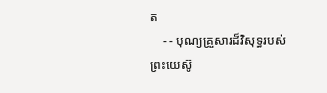ត
    - - បុណ្យគ្រួសារដ៏វិសុទ្ធរបស់ព្រះយេស៊ូ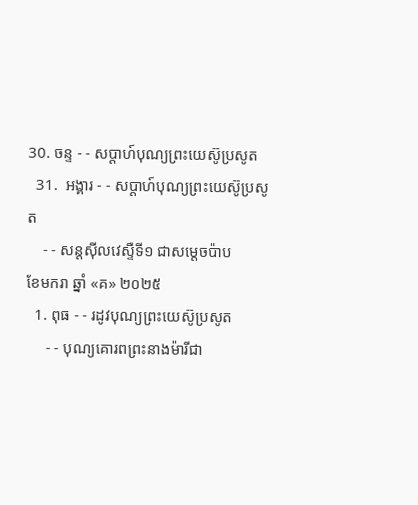30. ចន្ទ - - សប្ដាហ៍បុណ្យព្រះយេស៊ូប្រសូត
  31.  អង្គារ - - សប្ដាហ៍បុណ្យព្រះយេស៊ូប្រសូត
    - - សន្ដស៊ីលវេស្ទឺទី១ ជាសម្ដេចប៉ាប
ខែមករា ឆ្នាំ «គ» ២០២៥
  1. ពុធ - - រដូវបុណ្យព្រះយេស៊ូប្រសូត
     - - បុណ្យគោរពព្រះនាងម៉ារីជា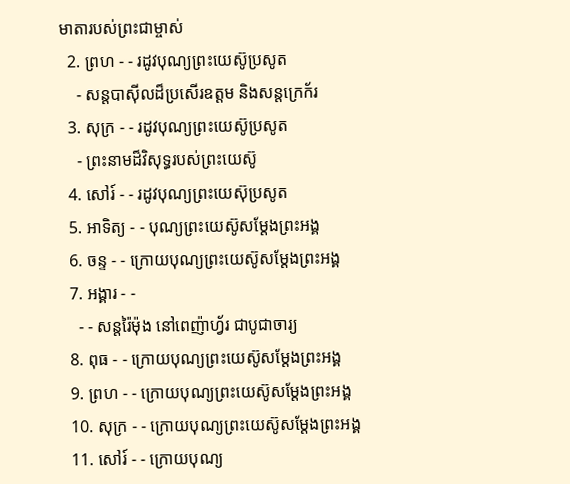មាតារបស់ព្រះជាម្ចាស់
  2. ព្រហ - - រដូវបុណ្យព្រះយេស៊ូប្រសូត
    - សន្ដបាស៊ីលដ៏ប្រសើរឧត្ដម និងសន្ដក្រេក័រ
  3. សុក្រ - - រដូវបុណ្យព្រះយេស៊ូប្រសូត
    - ព្រះនាមដ៏វិសុទ្ធរបស់ព្រះយេស៊ូ
  4. សៅរ៍ - - រដូវបុណ្យព្រះយេស៊ុប្រសូត
  5. អាទិត្យ - - បុណ្យព្រះយេស៊ូសម្ដែងព្រះអង្គ
  6. ចន្ទ - - ក្រោយបុណ្យព្រះយេស៊ូសម្ដែងព្រះអង្គ
  7. អង្គារ - -
    - - សន្ដរ៉ៃម៉ុង នៅពេញ៉ាហ្វ័រ ជាបូជាចារ្យ
  8. ពុធ - - ក្រោយបុណ្យព្រះយេស៊ូសម្ដែងព្រះអង្គ
  9. ព្រហ - - ក្រោយបុណ្យព្រះយេស៊ូសម្ដែងព្រះអង្គ
  10. សុក្រ - - ក្រោយបុណ្យព្រះយេស៊ូសម្ដែងព្រះអង្គ
  11. សៅរ៍ - - ក្រោយបុណ្យ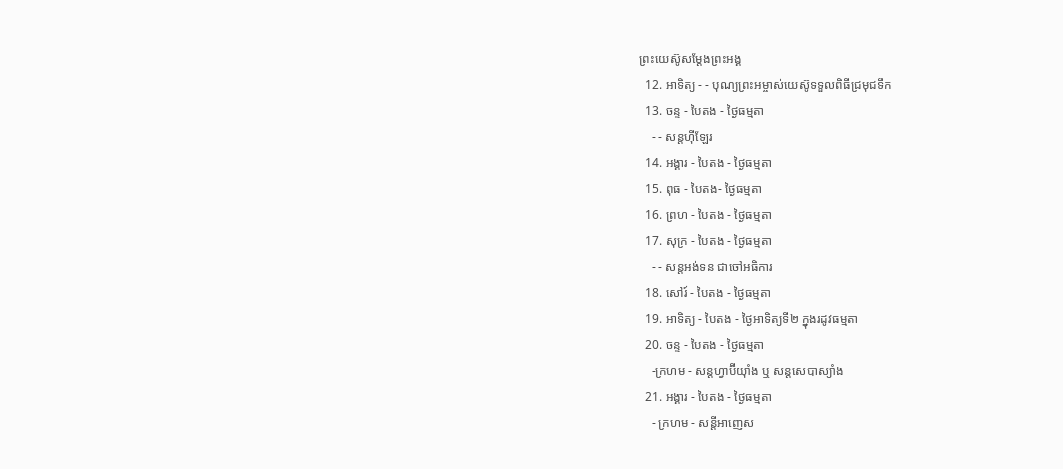ព្រះយេស៊ូសម្ដែងព្រះអង្គ
  12. អាទិត្យ - - បុណ្យព្រះអម្ចាស់យេស៊ូទទួលពិធីជ្រមុជទឹក
  13. ចន្ទ - បៃតង - ថ្ងៃធម្មតា
    - - សន្ដហ៊ីឡែរ
  14. អង្គារ - បៃតង - ថ្ងៃធម្មតា
  15. ពុធ - បៃតង- ថ្ងៃធម្មតា
  16. ព្រហ - បៃតង - ថ្ងៃធម្មតា
  17. សុក្រ - បៃតង - ថ្ងៃធម្មតា
    - - សន្ដអង់ទន ជាចៅអធិការ
  18. សៅរ៍ - បៃតង - ថ្ងៃធម្មតា
  19. អាទិត្យ - បៃតង - ថ្ងៃអាទិត្យទី២ ក្នុងរដូវធម្មតា
  20. ចន្ទ - បៃតង - ថ្ងៃធម្មតា
    -ក្រហម - សន្ដហ្វាប៊ីយ៉ាំង ឬ សន្ដសេបាស្យាំង
  21. អង្គារ - បៃតង - ថ្ងៃធម្មតា
    - ក្រហម - សន្ដីអាញេស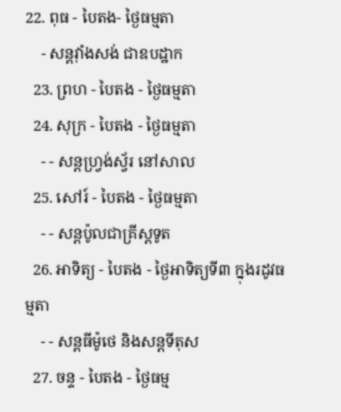22. ពុធ - បៃតង- ថ្ងៃធម្មតា
    - សន្ដវ៉ាំងសង់ ជាឧបដ្ឋាក
  23. ព្រហ - បៃតង - ថ្ងៃធម្មតា
  24. សុក្រ - បៃតង - ថ្ងៃធម្មតា
    - - សន្ដហ្វ្រង់ស្វ័រ នៅសាល
  25. សៅរ៍ - បៃតង - ថ្ងៃធម្មតា
    - - សន្ដប៉ូលជាគ្រីស្ដទូត
  26. អាទិត្យ - បៃតង - ថ្ងៃអាទិត្យទី៣ ក្នុងរដូវធម្មតា
    - - សន្ដធីម៉ូថេ និងសន្ដទីតុស
  27. ចន្ទ - បៃតង - ថ្ងៃធម្ម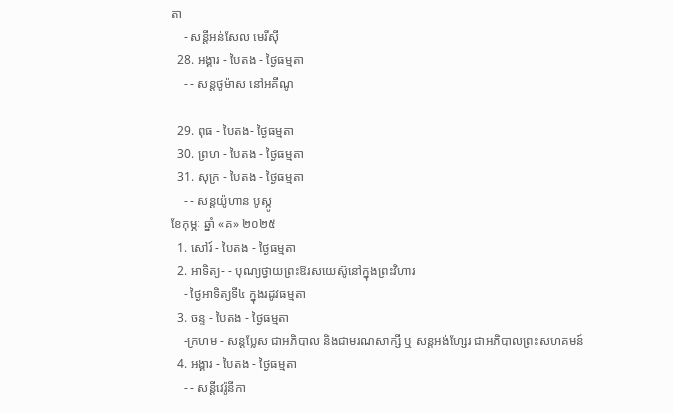តា
    - សន្ដីអន់សែល មេរីស៊ី
  28. អង្គារ - បៃតង - ថ្ងៃធម្មតា
    - - សន្ដថូម៉ាស នៅអគីណូ

  29. ពុធ - បៃតង- ថ្ងៃធម្មតា
  30. ព្រហ - បៃតង - ថ្ងៃធម្មតា
  31. សុក្រ - បៃតង - ថ្ងៃធម្មតា
    - - សន្ដយ៉ូហាន បូស្កូ
ខែកុម្ភៈ ឆ្នាំ «គ» ២០២៥
  1. សៅរ៍ - បៃតង - ថ្ងៃធម្មតា
  2. អាទិត្យ- - បុណ្យថ្វាយព្រះឱរសយេស៊ូនៅក្នុងព្រះវិហារ
    - ថ្ងៃអាទិត្យទី៤ ក្នុងរដូវធម្មតា
  3. ចន្ទ - បៃតង - ថ្ងៃធម្មតា
    -ក្រហម - សន្ដប្លែស ជាអភិបាល និងជាមរណសាក្សី ឬ សន្ដអង់ហ្សែរ ជាអភិបាលព្រះសហគមន៍
  4. អង្គារ - បៃតង - ថ្ងៃធម្មតា
    - - សន្ដីវេរ៉ូនីកា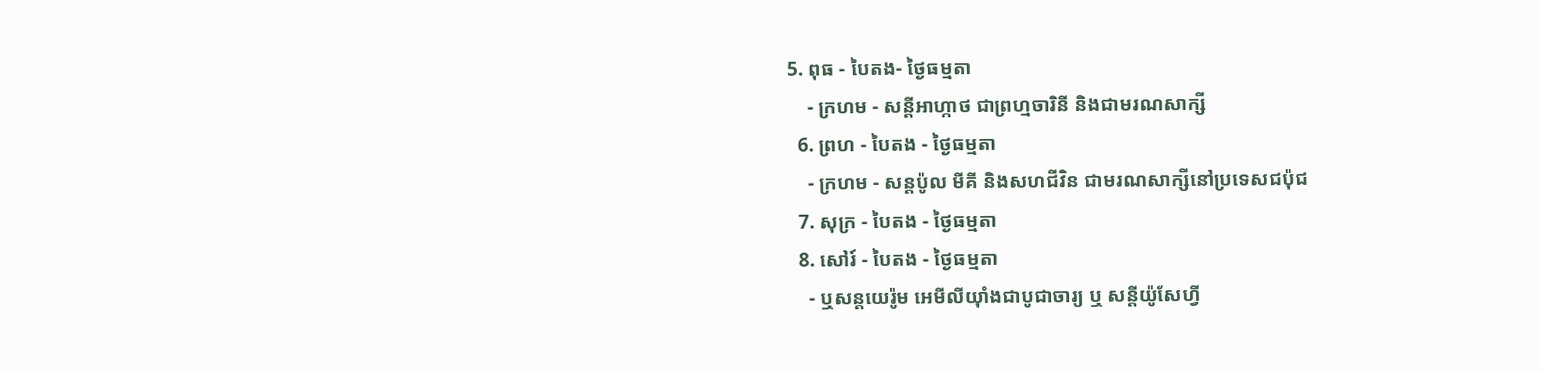5. ពុធ - បៃតង- ថ្ងៃធម្មតា
    - ក្រហម - សន្ដីអាហ្កាថ ជាព្រហ្មចារិនី និងជាមរណសាក្សី
  6. ព្រហ - បៃតង - ថ្ងៃធម្មតា
    - ក្រហម - សន្ដប៉ូល មីគី និងសហជីវិន ជាមរណសាក្សីនៅប្រទេសជប៉ុជ
  7. សុក្រ - បៃតង - ថ្ងៃធម្មតា
  8. សៅរ៍ - បៃតង - ថ្ងៃធម្មតា
    - ឬសន្ដយេរ៉ូម អេមីលីយ៉ាំងជាបូជាចារ្យ ឬ សន្ដីយ៉ូសែហ្វី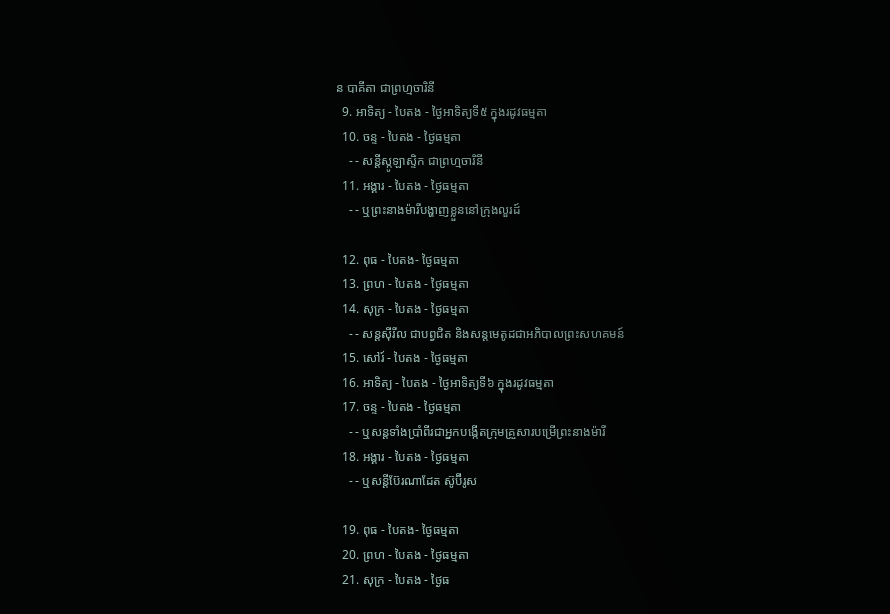ន បាគីតា ជាព្រហ្មចារិនី
  9. អាទិត្យ - បៃតង - ថ្ងៃអាទិត្យទី៥ ក្នុងរដូវធម្មតា
  10. ចន្ទ - បៃតង - ថ្ងៃធម្មតា
    - - សន្ដីស្កូឡាស្ទិក ជាព្រហ្មចារិនី
  11. អង្គារ - បៃតង - ថ្ងៃធម្មតា
    - - ឬព្រះនាងម៉ារីបង្ហាញខ្លួននៅក្រុងលួរដ៍

  12. ពុធ - បៃតង- ថ្ងៃធម្មតា
  13. ព្រហ - បៃតង - ថ្ងៃធម្មតា
  14. សុក្រ - បៃតង - ថ្ងៃធម្មតា
    - - សន្ដស៊ីរីល ជាបព្វជិត និងសន្ដមេតូដជាអភិបាលព្រះសហគមន៍
  15. សៅរ៍ - បៃតង - ថ្ងៃធម្មតា
  16. អាទិត្យ - បៃតង - ថ្ងៃអាទិត្យទី៦ ក្នុងរដូវធម្មតា
  17. ចន្ទ - បៃតង - ថ្ងៃធម្មតា
    - - ឬសន្ដទាំងប្រាំពីរជាអ្នកបង្កើតក្រុមគ្រួសារបម្រើព្រះនាងម៉ារី
  18. អង្គារ - បៃតង - ថ្ងៃធម្មតា
    - - ឬសន្ដីប៊ែរណាដែត ស៊ូប៊ីរូស

  19. ពុធ - បៃតង- ថ្ងៃធម្មតា
  20. ព្រហ - បៃតង - ថ្ងៃធម្មតា
  21. សុក្រ - បៃតង - ថ្ងៃធ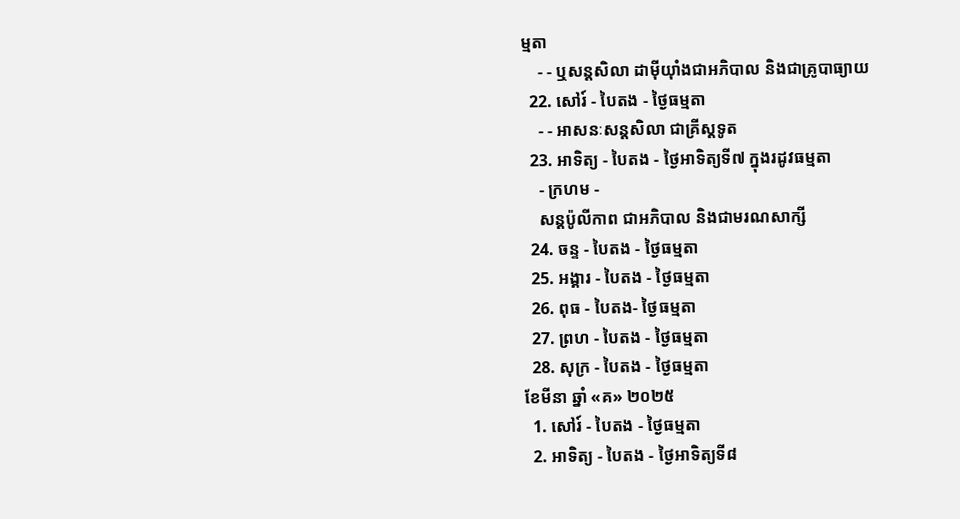ម្មតា
    - - ឬសន្ដសិលា ដាម៉ីយ៉ាំងជាអភិបាល និងជាគ្រូបាធ្យាយ
  22. សៅរ៍ - បៃតង - ថ្ងៃធម្មតា
    - - អាសនៈសន្ដសិលា ជាគ្រីស្ដទូត
  23. អាទិត្យ - បៃតង - ថ្ងៃអាទិត្យទី៧ ក្នុងរដូវធម្មតា
    - ក្រហម -
    សន្ដប៉ូលីកាព ជាអភិបាល និងជាមរណសាក្សី
  24. ចន្ទ - បៃតង - ថ្ងៃធម្មតា
  25. អង្គារ - បៃតង - ថ្ងៃធម្មតា
  26. ពុធ - បៃតង- ថ្ងៃធម្មតា
  27. ព្រហ - បៃតង - ថ្ងៃធម្មតា
  28. សុក្រ - បៃតង - ថ្ងៃធម្មតា
ខែមីនា ឆ្នាំ «គ» ២០២៥
  1. សៅរ៍ - បៃតង - ថ្ងៃធម្មតា
  2. អាទិត្យ - បៃតង - ថ្ងៃអាទិត្យទី៨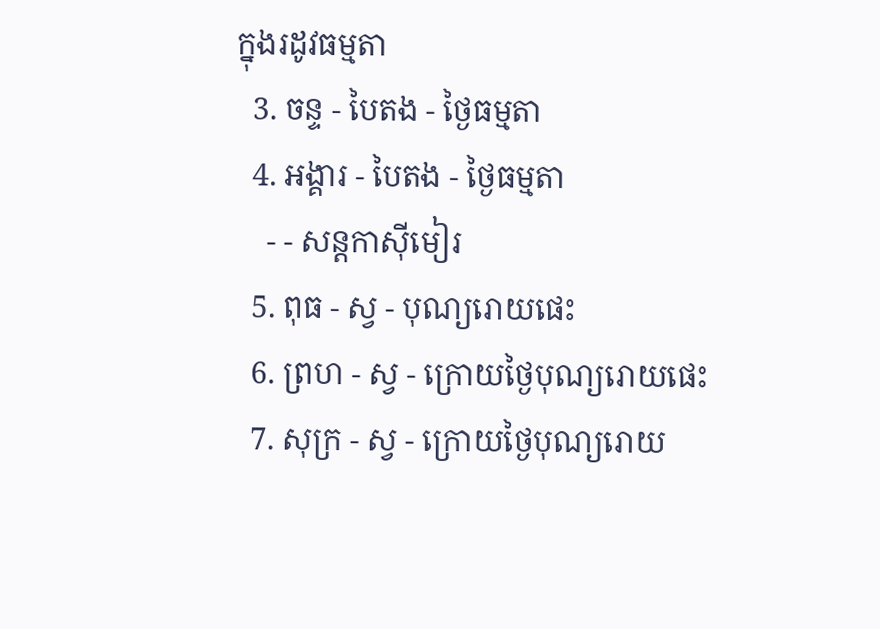ក្នុងរដូវធម្មតា
  3. ចន្ទ - បៃតង - ថ្ងៃធម្មតា
  4. អង្គារ - បៃតង - ថ្ងៃធម្មតា
    - - សន្ដកាស៊ីមៀរ
  5. ពុធ - ស្វ - បុណ្យរោយផេះ
  6. ព្រហ - ស្វ - ក្រោយថ្ងៃបុណ្យរោយផេះ
  7. សុក្រ - ស្វ - ក្រោយថ្ងៃបុណ្យរោយ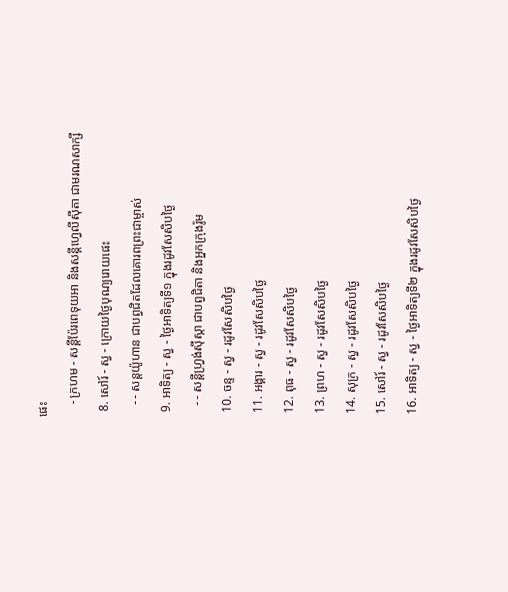ផេះ
    - ក្រហម - សន្ដីប៉ែរពេទុយអា និងសន្ដីហ្វេលីស៊ីតា ជាមរណសាក្សី
  8. សៅរ៍ - ស្វ - ក្រោយថ្ងៃបុណ្យរោយផេះ
    - - សន្ដយ៉ូហាន ជាបព្វជិតដែលគោរពព្រះជាម្ចាស់
  9. អាទិត្យ - ស្វ - ថ្ងៃអាទិត្យទី១ ក្នុងរដូវសែសិបថ្ងៃ
    - - សន្ដីហ្វ្រង់ស៊ីស្កា ជាបព្វជិតា និងអ្នកក្រុងរ៉ូម
  10. ចន្ទ - ស្វ - រដូវសែសិបថ្ងៃ
  11. អង្គារ - ស្វ - រដូវសែសិបថ្ងៃ
  12. ពុធ - ស្វ - រដូវសែសិបថ្ងៃ
  13. ព្រហ - ស្វ - រដូវសែសិបថ្ងៃ
  14. សុក្រ - ស្វ - រដូវសែសិបថ្ងៃ
  15. សៅរ៍ - ស្វ - រដូវសែសិបថ្ងៃ
  16. អាទិត្យ - ស្វ - ថ្ងៃអាទិត្យទី២ ក្នុងរដូវសែសិបថ្ងៃ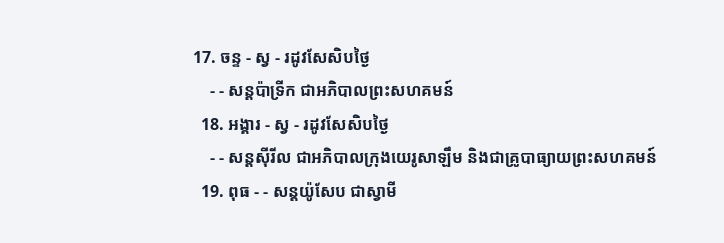17. ចន្ទ - ស្វ - រដូវសែសិបថ្ងៃ
    - - សន្ដប៉ាទ្រីក ជាអភិបាលព្រះសហគមន៍
  18. អង្គារ - ស្វ - រដូវសែសិបថ្ងៃ
    - - សន្ដស៊ីរីល ជាអភិបាលក្រុងយេរូសាឡឹម និងជាគ្រូបាធ្យាយព្រះសហគមន៍
  19. ពុធ - - សន្ដយ៉ូសែប ជាស្វាមី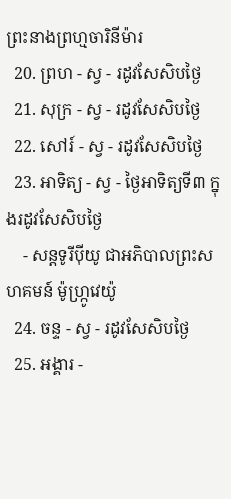ព្រះនាងព្រហ្មចារិនីម៉ារ
  20. ព្រហ - ស្វ - រដូវសែសិបថ្ងៃ
  21. សុក្រ - ស្វ - រដូវសែសិបថ្ងៃ
  22. សៅរ៍ - ស្វ - រដូវសែសិបថ្ងៃ
  23. អាទិត្យ - ស្វ - ថ្ងៃអាទិត្យទី៣ ក្នុងរដូវសែសិបថ្ងៃ
    - សន្ដទូរីប៉ីយូ ជាអភិបាលព្រះសហគមន៍ ម៉ូហ្ក្រូវេយ៉ូ
  24. ចន្ទ - ស្វ - រដូវសែសិបថ្ងៃ
  25. អង្គារ -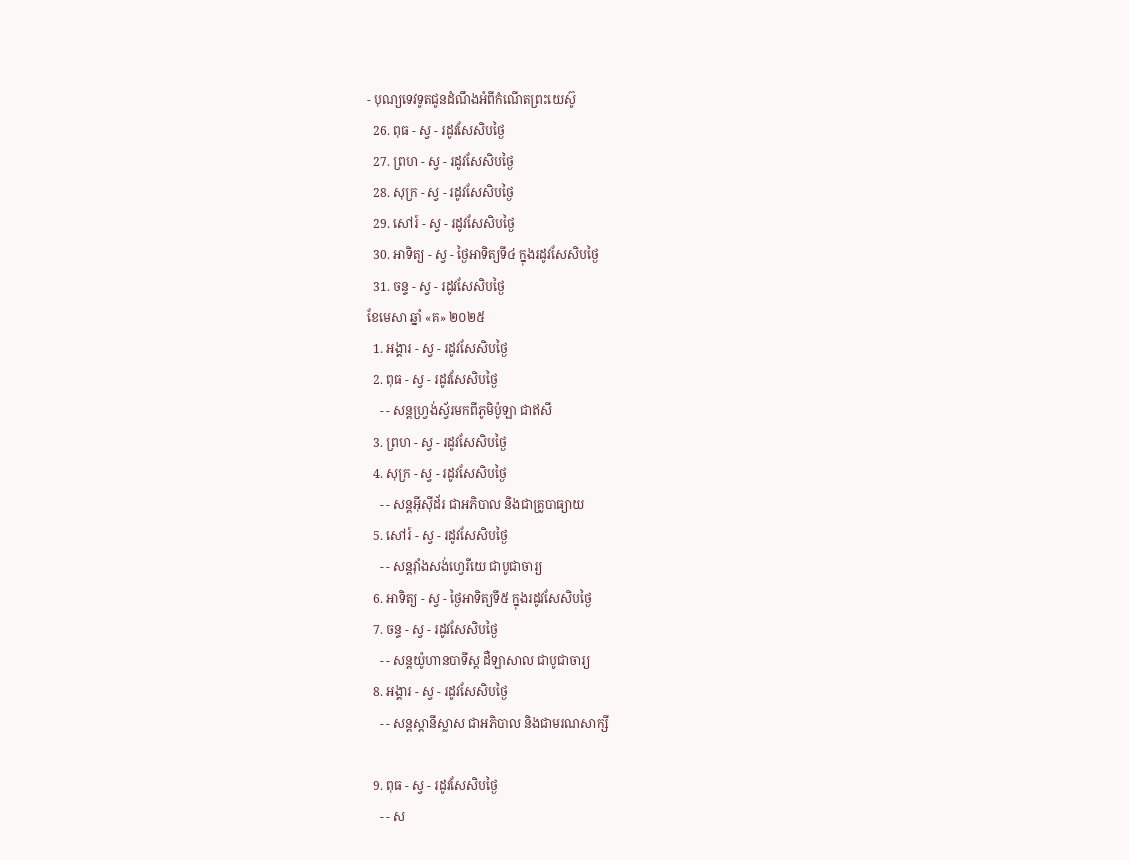- បុណ្យទេវទូតជូនដំណឹងអំពីកំណើតព្រះយេស៊ូ
  26. ពុធ - ស្វ - រដូវសែសិបថ្ងៃ
  27. ព្រហ - ស្វ - រដូវសែសិបថ្ងៃ
  28. សុក្រ - ស្វ - រដូវសែសិបថ្ងៃ
  29. សៅរ៍ - ស្វ - រដូវសែសិបថ្ងៃ
  30. អាទិត្យ - ស្វ - ថ្ងៃអាទិត្យទី៤ ក្នុងរដូវសែសិបថ្ងៃ
  31. ចន្ទ - ស្វ - រដូវសែសិបថ្ងៃ
ខែមេសា ឆ្នាំ «គ» ២០២៥
  1. អង្គារ - ស្វ - រដូវសែសិបថ្ងៃ
  2. ពុធ - ស្វ - រដូវសែសិបថ្ងៃ
    - - សន្ដហ្វ្រង់ស្វ័រមកពីភូមិប៉ូឡា ជាឥសី
  3. ព្រហ - ស្វ - រដូវសែសិបថ្ងៃ
  4. សុក្រ - ស្វ - រដូវសែសិបថ្ងៃ
    - - សន្ដអ៊ីស៊ីដ័រ ជាអភិបាល និងជាគ្រូបាធ្យាយ
  5. សៅរ៍ - ស្វ - រដូវសែសិបថ្ងៃ
    - - សន្ដវ៉ាំងសង់ហ្វេរីយេ ជាបូជាចារ្យ
  6. អាទិត្យ - ស្វ - ថ្ងៃអាទិត្យទី៥ ក្នុងរដូវសែសិបថ្ងៃ
  7. ចន្ទ - ស្វ - រដូវសែសិបថ្ងៃ
    - - សន្ដយ៉ូហានបាទីស្ដ ដឺឡាសាល ជាបូជាចារ្យ
  8. អង្គារ - ស្វ - រដូវសែសិបថ្ងៃ
    - - សន្ដស្ដានីស្លាស ជាអភិបាល និងជាមរណសាក្សី

  9. ពុធ - ស្វ - រដូវសែសិបថ្ងៃ
    - - ស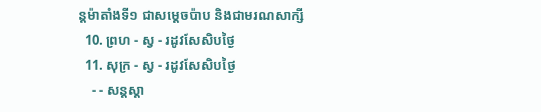ន្ដម៉ាតាំងទី១ ជាសម្ដេចប៉ាប និងជាមរណសាក្សី
  10. ព្រហ - ស្វ - រដូវសែសិបថ្ងៃ
  11. សុក្រ - ស្វ - រដូវសែសិបថ្ងៃ
    - - សន្ដស្ដា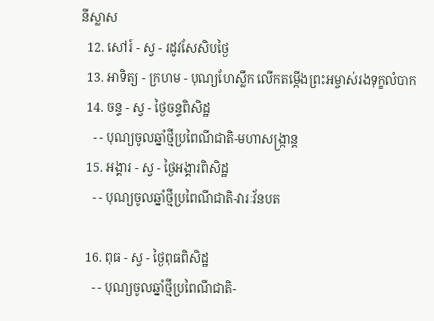នីស្លាស
  12. សៅរ៍ - ស្វ - រដូវសែសិបថ្ងៃ
  13. អាទិត្យ - ក្រហម - បុណ្យហែស្លឹក លើកតម្កើងព្រះអម្ចាស់រងទុក្ខលំបាក
  14. ចន្ទ - ស្វ - ថ្ងៃចន្ទពិសិដ្ឋ
    - - បុណ្យចូលឆ្នាំថ្មីប្រពៃណីជាតិ-មហាសង្រ្កាន្ដ
  15. អង្គារ - ស្វ - ថ្ងៃអង្គារពិសិដ្ឋ
    - - បុណ្យចូលឆ្នាំថ្មីប្រពៃណីជាតិ-វារៈវ័នបត

  16. ពុធ - ស្វ - ថ្ងៃពុធពិសិដ្ឋ
    - - បុណ្យចូលឆ្នាំថ្មីប្រពៃណីជាតិ-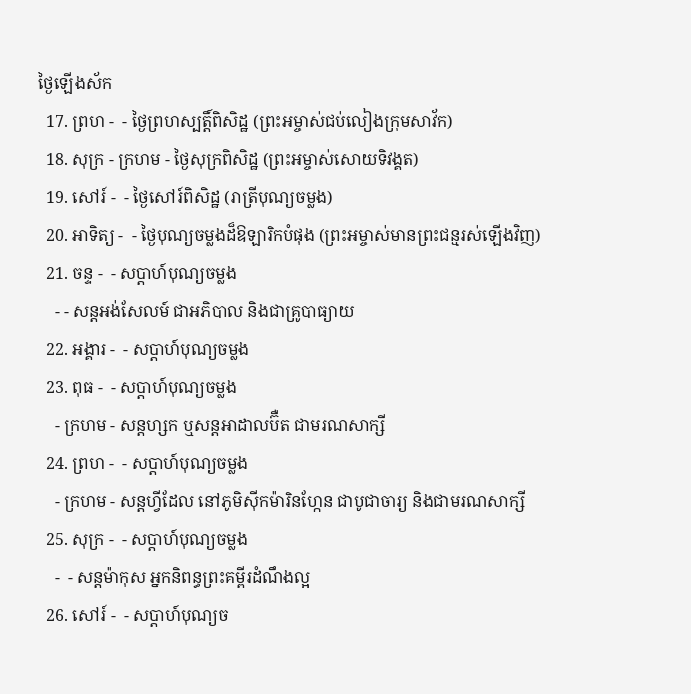ថ្ងៃឡើងស័ក
  17. ព្រហ -  - ថ្ងៃព្រហស្បត្ដិ៍ពិសិដ្ឋ (ព្រះអម្ចាស់ជប់លៀងក្រុមសាវ័ក)
  18. សុក្រ - ក្រហម - ថ្ងៃសុក្រពិសិដ្ឋ (ព្រះអម្ចាស់សោយទិវង្គត)
  19. សៅរ៍ -  - ថ្ងៃសៅរ៍ពិសិដ្ឋ (រាត្រីបុណ្យចម្លង)
  20. អាទិត្យ -  - ថ្ងៃបុណ្យចម្លងដ៏ឱឡារិកបំផុង (ព្រះអម្ចាស់មានព្រះជន្មរស់ឡើងវិញ)
  21. ចន្ទ -  - សប្ដាហ៍បុណ្យចម្លង
    - - សន្ដអង់សែលម៍ ជាអភិបាល និងជាគ្រូបាធ្យាយ
  22. អង្គារ -  - សប្ដាហ៍បុណ្យចម្លង
  23. ពុធ -  - សប្ដាហ៍បុណ្យចម្លង
    - ក្រហម - សន្ដហ្សក ឬសន្ដអាដាលប៊ឺត ជាមរណសាក្សី
  24. ព្រហ -  - សប្ដាហ៍បុណ្យចម្លង
    - ក្រហម - សន្ដហ្វីដែល នៅភូមិស៊ីកម៉ារិនហ្កែន ជាបូជាចារ្យ និងជាមរណសាក្សី
  25. សុក្រ -  - សប្ដាហ៍បុណ្យចម្លង
    -  - សន្ដម៉ាកុស អ្នកនិពន្ធព្រះគម្ពីរដំណឹងល្អ
  26. សៅរ៍ -  - សប្ដាហ៍បុណ្យច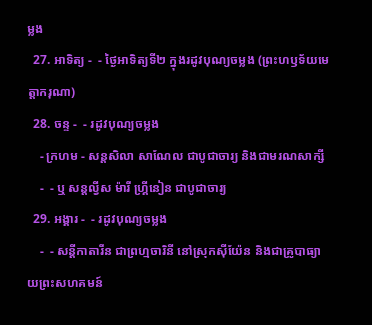ម្លង
  27. អាទិត្យ -  - ថ្ងៃអាទិត្យទី២ ក្នុងរដូវបុណ្យចម្លង (ព្រះហឫទ័យមេត្ដាករុណា)
  28. ចន្ទ -  - រដូវបុណ្យចម្លង
    - ក្រហម - សន្ដសិលា សាណែល ជាបូជាចារ្យ និងជាមរណសាក្សី
    -  - ឬ សន្ដល្វីស ម៉ារី ហ្គ្រីនៀន ជាបូជាចារ្យ
  29. អង្គារ -  - រដូវបុណ្យចម្លង
    -  - សន្ដីកាតារីន ជាព្រហ្មចារិនី នៅស្រុកស៊ីយ៉ែន និងជាគ្រូបាធ្យាយព្រះសហគមន៍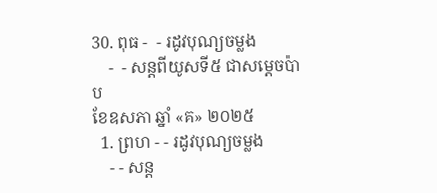30. ពុធ -  - រដូវបុណ្យចម្លង
    -  - សន្ដពីយូសទី៥ ជាសម្ដេចប៉ាប
ខែឧសភា ឆ្នាំ «គ» ២០២៥
  1. ព្រហ - - រដូវបុណ្យចម្លង
    - - សន្ដ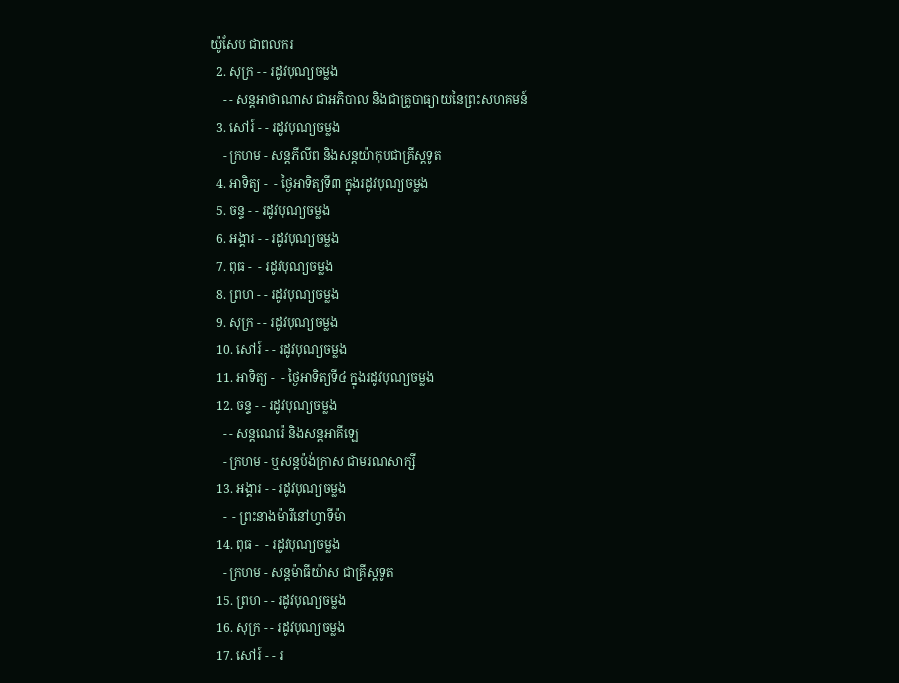យ៉ូសែប ជាពលករ
  2. សុក្រ - - រដូវបុណ្យចម្លង
    - - សន្ដអាថាណាស ជាអភិបាល និងជាគ្រូបាធ្យាយនៃព្រះសហគមន៍
  3. សៅរ៍ - - រដូវបុណ្យចម្លង
    - ក្រហម - សន្ដភីលីព និងសន្ដយ៉ាកុបជាគ្រីស្ដទូត
  4. អាទិត្យ -  - ថ្ងៃអាទិត្យទី៣ ក្នុងរដូវបុណ្យចម្លង
  5. ចន្ទ - - រដូវបុណ្យចម្លង
  6. អង្គារ - - រដូវបុណ្យចម្លង
  7. ពុធ -  - រដូវបុណ្យចម្លង
  8. ព្រហ - - រដូវបុណ្យចម្លង
  9. សុក្រ - - រដូវបុណ្យចម្លង
  10. សៅរ៍ - - រដូវបុណ្យចម្លង
  11. អាទិត្យ -  - ថ្ងៃអាទិត្យទី៤ ក្នុងរដូវបុណ្យចម្លង
  12. ចន្ទ - - រដូវបុណ្យចម្លង
    - - សន្ដណេរ៉េ និងសន្ដអាគីឡេ
    - ក្រហម - ឬសន្ដប៉ង់ក្រាស ជាមរណសាក្សី
  13. អង្គារ - - រដូវបុណ្យចម្លង
    -  - ព្រះនាងម៉ារីនៅហ្វាទីម៉ា
  14. ពុធ -  - រដូវបុណ្យចម្លង
    - ក្រហម - សន្ដម៉ាធីយ៉ាស ជាគ្រីស្ដទូត
  15. ព្រហ - - រដូវបុណ្យចម្លង
  16. សុក្រ - - រដូវបុណ្យចម្លង
  17. សៅរ៍ - - រ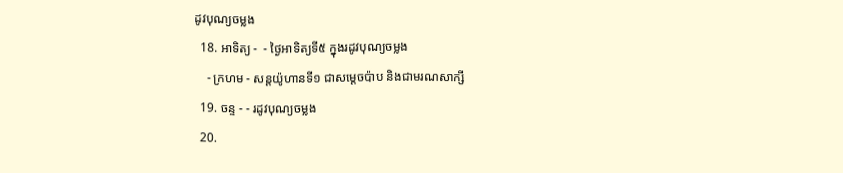ដូវបុណ្យចម្លង
  18. អាទិត្យ -  - ថ្ងៃអាទិត្យទី៥ ក្នុងរដូវបុណ្យចម្លង
    - ក្រហម - សន្ដយ៉ូហានទី១ ជាសម្ដេចប៉ាប និងជាមរណសាក្សី
  19. ចន្ទ - - រដូវបុណ្យចម្លង
  20.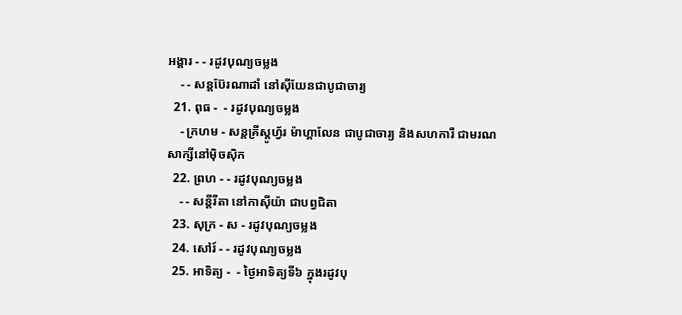អង្គារ - - រដូវបុណ្យចម្លង
    - - សន្ដប៊ែរណាដាំ នៅស៊ីយែនជាបូជាចារ្យ
  21. ពុធ -  - រដូវបុណ្យចម្លង
    - ក្រហម - សន្ដគ្រីស្ដូហ្វ័រ ម៉ាហ្គាលែន ជាបូជាចារ្យ និងសហការី ជាមរណសាក្សីនៅម៉ិចស៊ិក
  22. ព្រហ - - រដូវបុណ្យចម្លង
    - - សន្ដីរីតា នៅកាស៊ីយ៉ា ជាបព្វជិតា
  23. សុក្រ - ស - រដូវបុណ្យចម្លង
  24. សៅរ៍ - - រដូវបុណ្យចម្លង
  25. អាទិត្យ -  - ថ្ងៃអាទិត្យទី៦ ក្នុងរដូវបុ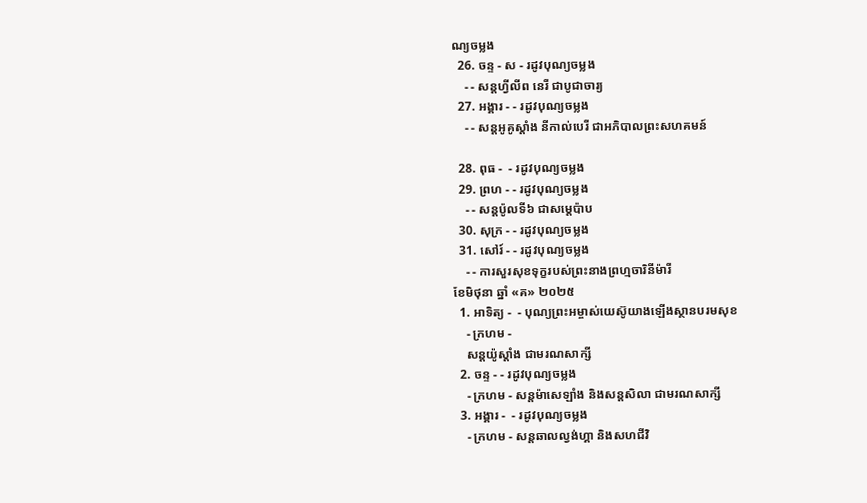ណ្យចម្លង
  26. ចន្ទ - ស - រដូវបុណ្យចម្លង
    - - សន្ដហ្វីលីព នេរី ជាបូជាចារ្យ
  27. អង្គារ - - រដូវបុណ្យចម្លង
    - - សន្ដអូគូស្ដាំង នីកាល់បេរី ជាអភិបាលព្រះសហគមន៍

  28. ពុធ -  - រដូវបុណ្យចម្លង
  29. ព្រហ - - រដូវបុណ្យចម្លង
    - - សន្ដប៉ូលទី៦ ជាសម្ដេប៉ាប
  30. សុក្រ - - រដូវបុណ្យចម្លង
  31. សៅរ៍ - - រដូវបុណ្យចម្លង
    - - ការសួរសុខទុក្ខរបស់ព្រះនាងព្រហ្មចារិនីម៉ារី
ខែមិថុនា ឆ្នាំ «គ» ២០២៥
  1. អាទិត្យ -  - បុណ្យព្រះអម្ចាស់យេស៊ូយាងឡើងស្ថានបរមសុខ
    - ក្រហម -
    សន្ដយ៉ូស្ដាំង ជាមរណសាក្សី
  2. ចន្ទ - - រដូវបុណ្យចម្លង
    - ក្រហម - សន្ដម៉ាសេឡាំង និងសន្ដសិលា ជាមរណសាក្សី
  3. អង្គារ -  - រដូវបុណ្យចម្លង
    - ក្រហម - សន្ដឆាលល្វង់ហ្គា និងសហជីវិ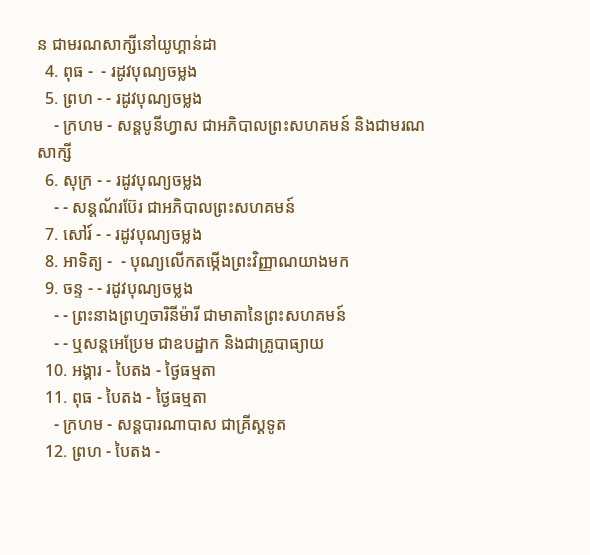ន ជាមរណសាក្សីនៅយូហ្គាន់ដា
  4. ពុធ -  - រដូវបុណ្យចម្លង
  5. ព្រហ - - រដូវបុណ្យចម្លង
    - ក្រហម - សន្ដបូនីហ្វាស ជាអភិបាលព្រះសហគមន៍ និងជាមរណសាក្សី
  6. សុក្រ - - រដូវបុណ្យចម្លង
    - - សន្ដណ័រប៊ែរ ជាអភិបាលព្រះសហគមន៍
  7. សៅរ៍ - - រដូវបុណ្យចម្លង
  8. អាទិត្យ -  - បុណ្យលើកតម្កើងព្រះវិញ្ញាណយាងមក
  9. ចន្ទ - - រដូវបុណ្យចម្លង
    - - ព្រះនាងព្រហ្មចារិនីម៉ារី ជាមាតានៃព្រះសហគមន៍
    - - ឬសន្ដអេប្រែម ជាឧបដ្ឋាក និងជាគ្រូបាធ្យាយ
  10. អង្គារ - បៃតង - ថ្ងៃធម្មតា
  11. ពុធ - បៃតង - ថ្ងៃធម្មតា
    - ក្រហម - សន្ដបារណាបាស ជាគ្រីស្ដទូត
  12. ព្រហ - បៃតង -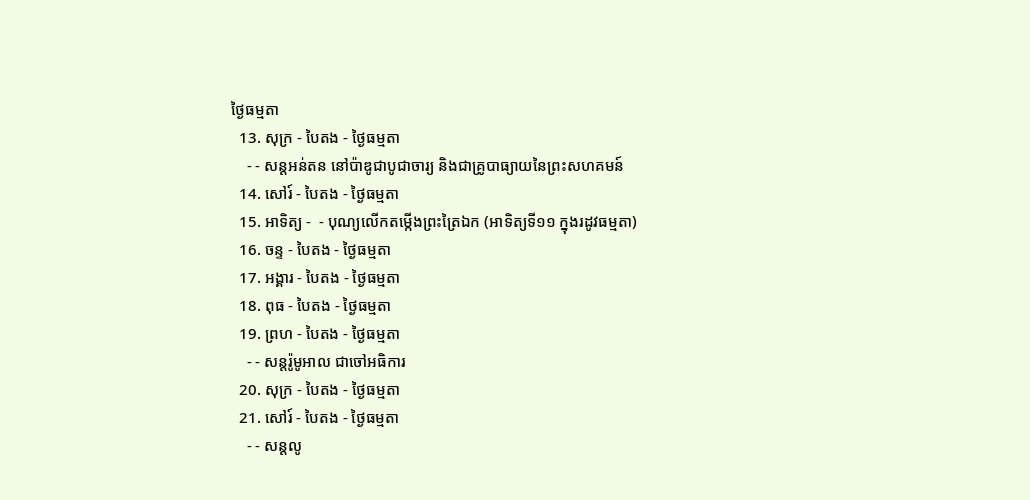ថ្ងៃធម្មតា
  13. សុក្រ - បៃតង - ថ្ងៃធម្មតា
    - - សន្ដអន់តន នៅប៉ាឌូជាបូជាចារ្យ និងជាគ្រូបាធ្យាយនៃព្រះសហគមន៍
  14. សៅរ៍ - បៃតង - ថ្ងៃធម្មតា
  15. អាទិត្យ -  - បុណ្យលើកតម្កើងព្រះត្រៃឯក (អាទិត្យទី១១ ក្នុងរដូវធម្មតា)
  16. ចន្ទ - បៃតង - ថ្ងៃធម្មតា
  17. អង្គារ - បៃតង - ថ្ងៃធម្មតា
  18. ពុធ - បៃតង - ថ្ងៃធម្មតា
  19. ព្រហ - បៃតង - ថ្ងៃធម្មតា
    - - សន្ដរ៉ូមូអាល ជាចៅអធិការ
  20. សុក្រ - បៃតង - ថ្ងៃធម្មតា
  21. សៅរ៍ - បៃតង - ថ្ងៃធម្មតា
    - - សន្ដលូ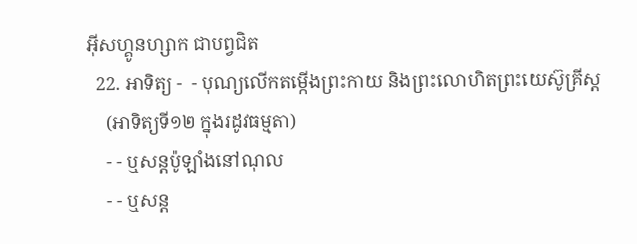អ៊ីសហ្គូនហ្សាក ជាបព្វជិត
  22. អាទិត្យ -  - បុណ្យលើកតម្កើងព្រះកាយ និងព្រះលោហិតព្រះយេស៊ូគ្រីស្ដ
    (អាទិត្យទី១២ ក្នុងរដូវធម្មតា)
    - - ឬសន្ដប៉ូឡាំងនៅណុល
    - - ឬសន្ដ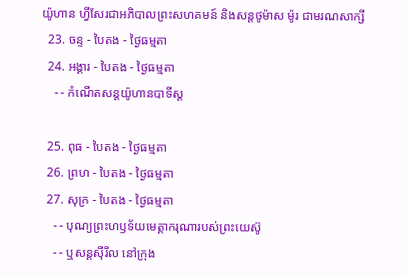យ៉ូហាន ហ្វីសែរជាអភិបាលព្រះសហគមន៍ និងសន្ដថូម៉ាស ម៉ូរ ជាមរណសាក្សី
  23. ចន្ទ - បៃតង - ថ្ងៃធម្មតា
  24. អង្គារ - បៃតង - ថ្ងៃធម្មតា
    - - កំណើតសន្ដយ៉ូហានបាទីស្ដ

  25. ពុធ - បៃតង - ថ្ងៃធម្មតា
  26. ព្រហ - បៃតង - ថ្ងៃធម្មតា
  27. សុក្រ - បៃតង - ថ្ងៃធម្មតា
    - - បុណ្យព្រះហឫទ័យមេត្ដាករុណារបស់ព្រះយេស៊ូ
    - - ឬសន្ដស៊ីរីល នៅក្រុង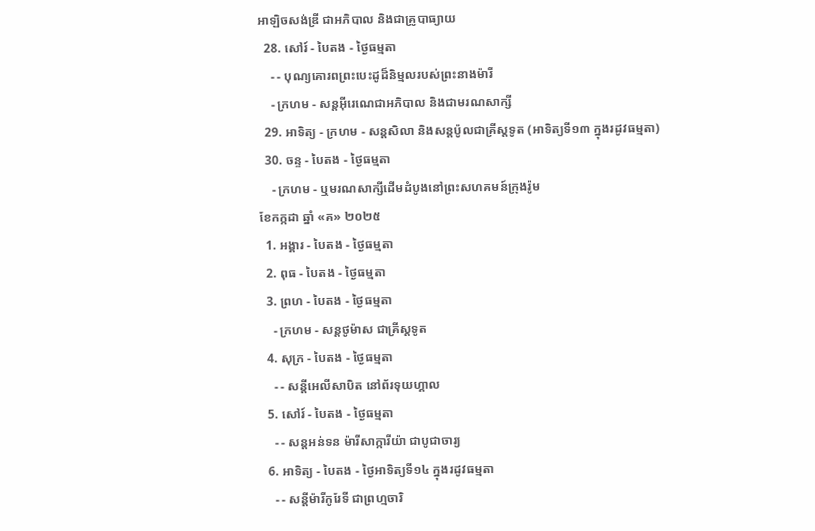អាឡិចសង់ឌ្រី ជាអភិបាល និងជាគ្រូបាធ្យាយ
  28. សៅរ៍ - បៃតង - ថ្ងៃធម្មតា
    - - បុណ្យគោរពព្រះបេះដូដ៏និម្មលរបស់ព្រះនាងម៉ារី
    - ក្រហម - សន្ដអ៊ីរេណេជាអភិបាល និងជាមរណសាក្សី
  29. អាទិត្យ - ក្រហម - សន្ដសិលា និងសន្ដប៉ូលជាគ្រីស្ដទូត (អាទិត្យទី១៣ ក្នុងរដូវធម្មតា)
  30. ចន្ទ - បៃតង - ថ្ងៃធម្មតា
    - ក្រហម - ឬមរណសាក្សីដើមដំបូងនៅព្រះសហគមន៍ក្រុងរ៉ូម
ខែកក្កដា ឆ្នាំ «គ» ២០២៥
  1. អង្គារ - បៃតង - ថ្ងៃធម្មតា
  2. ពុធ - បៃតង - ថ្ងៃធម្មតា
  3. ព្រហ - បៃតង - ថ្ងៃធម្មតា
    - ក្រហម - សន្ដថូម៉ាស ជាគ្រីស្ដទូត
  4. សុក្រ - បៃតង - ថ្ងៃធម្មតា
    - - សន្ដីអេលីសាបិត នៅព័រទុយហ្គាល
  5. សៅរ៍ - បៃតង - ថ្ងៃធម្មតា
    - - សន្ដអន់ទន ម៉ារីសាក្ការីយ៉ា ជាបូជាចារ្យ
  6. អាទិត្យ - បៃតង - ថ្ងៃអាទិត្យទី១៤ ក្នុងរដូវធម្មតា
    - - សន្ដីម៉ារីកូរែទី ជាព្រហ្មចារិ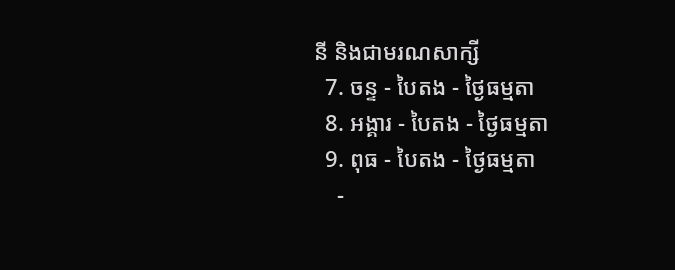នី និងជាមរណសាក្សី
  7. ចន្ទ - បៃតង - ថ្ងៃធម្មតា
  8. អង្គារ - បៃតង - ថ្ងៃធម្មតា
  9. ពុធ - បៃតង - ថ្ងៃធម្មតា
    -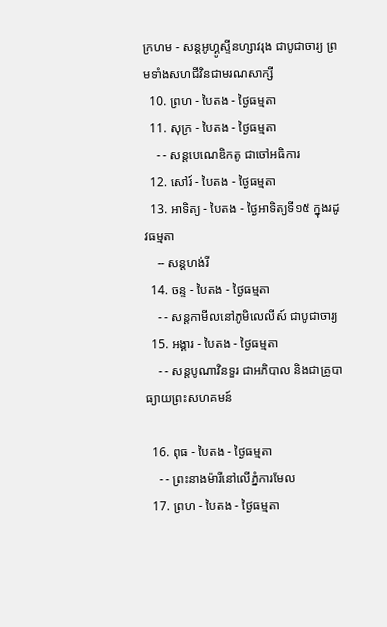ក្រហម - សន្ដអូហ្គូស្ទីនហ្សាវរុង ជាបូជាចារ្យ ព្រមទាំងសហជីវិនជាមរណសាក្សី
  10. ព្រហ - បៃតង - ថ្ងៃធម្មតា
  11. សុក្រ - បៃតង - ថ្ងៃធម្មតា
    - - សន្ដបេណេឌិកតូ ជាចៅអធិការ
  12. សៅរ៍ - បៃតង - ថ្ងៃធម្មតា
  13. អាទិត្យ - បៃតង - ថ្ងៃអាទិត្យទី១៥ ក្នុងរដូវធម្មតា
    -- សន្ដហង់រី
  14. ចន្ទ - បៃតង - ថ្ងៃធម្មតា
    - - សន្ដកាមីលនៅភូមិលេលីស៍ ជាបូជាចារ្យ
  15. អង្គារ - បៃតង - ថ្ងៃធម្មតា
    - - សន្ដបូណាវិនទួរ ជាអភិបាល និងជាគ្រូបាធ្យាយព្រះសហគមន៍

  16. ពុធ - បៃតង - ថ្ងៃធម្មតា
    - - ព្រះនាងម៉ារីនៅលើភ្នំការមែល
  17. ព្រហ - បៃតង - ថ្ងៃធម្មតា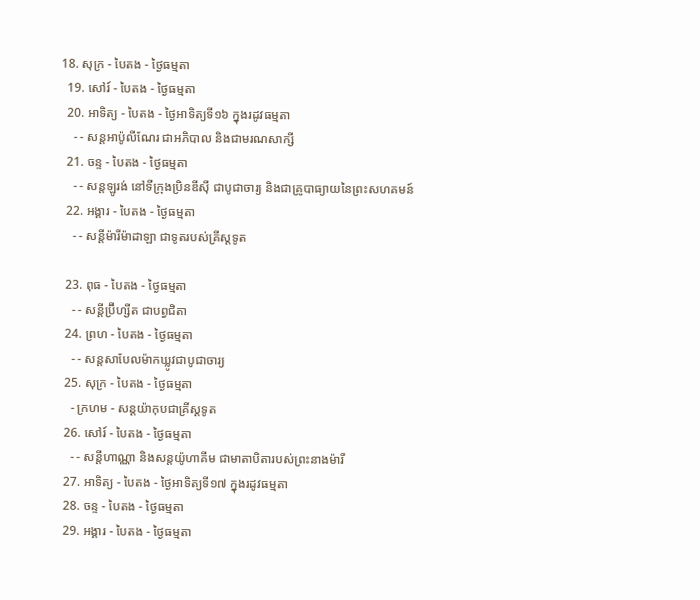18. សុក្រ - បៃតង - ថ្ងៃធម្មតា
  19. សៅរ៍ - បៃតង - ថ្ងៃធម្មតា
  20. អាទិត្យ - បៃតង - ថ្ងៃអាទិត្យទី១៦ ក្នុងរដូវធម្មតា
    - - សន្ដអាប៉ូលីណែរ ជាអភិបាល និងជាមរណសាក្សី
  21. ចន្ទ - បៃតង - ថ្ងៃធម្មតា
    - - សន្ដឡូរង់ នៅទីក្រុងប្រិនឌីស៊ី ជាបូជាចារ្យ និងជាគ្រូបាធ្យាយនៃព្រះសហគមន៍
  22. អង្គារ - បៃតង - ថ្ងៃធម្មតា
    - - សន្ដីម៉ារីម៉ាដាឡា ជាទូតរបស់គ្រីស្ដទូត

  23. ពុធ - បៃតង - ថ្ងៃធម្មតា
    - - សន្ដីប្រ៊ីហ្សីត ជាបព្វជិតា
  24. ព្រហ - បៃតង - ថ្ងៃធម្មតា
    - - សន្ដសាបែលម៉ាកឃ្លូវជាបូជាចារ្យ
  25. សុក្រ - បៃតង - ថ្ងៃធម្មតា
    - ក្រហម - សន្ដយ៉ាកុបជាគ្រីស្ដទូត
  26. សៅរ៍ - បៃតង - ថ្ងៃធម្មតា
    - - សន្ដីហាណ្ណា និងសន្ដយ៉ូហាគីម ជាមាតាបិតារបស់ព្រះនាងម៉ារី
  27. អាទិត្យ - បៃតង - ថ្ងៃអាទិត្យទី១៧ ក្នុងរដូវធម្មតា
  28. ចន្ទ - បៃតង - ថ្ងៃធម្មតា
  29. អង្គារ - បៃតង - ថ្ងៃធម្មតា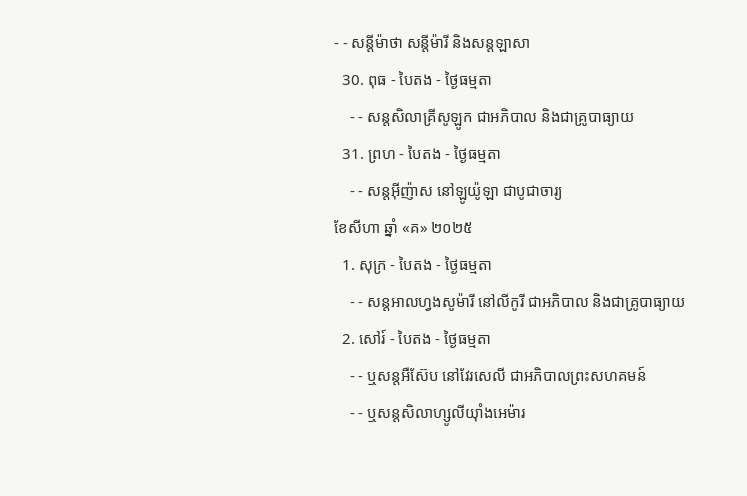- - សន្ដីម៉ាថា សន្ដីម៉ារី និងសន្ដឡាសា
  30. ពុធ - បៃតង - ថ្ងៃធម្មតា
    - - សន្ដសិលាគ្រីសូឡូក ជាអភិបាល និងជាគ្រូបាធ្យាយ
  31. ព្រហ - បៃតង - ថ្ងៃធម្មតា
    - - សន្ដអ៊ីញ៉ាស នៅឡូយ៉ូឡា ជាបូជាចារ្យ
ខែសីហា ឆ្នាំ «គ» ២០២៥
  1. សុក្រ - បៃតង - ថ្ងៃធម្មតា
    - - សន្ដអាលហ្វងសូម៉ារី នៅលីកូរី ជាអភិបាល និងជាគ្រូបាធ្យាយ
  2. សៅរ៍ - បៃតង - ថ្ងៃធម្មតា
    - - ឬសន្ដអឺស៊ែប នៅវែរសេលី ជាអភិបាលព្រះសហគមន៍
    - - ឬសន្ដសិលាហ្សូលីយ៉ាំងអេម៉ារ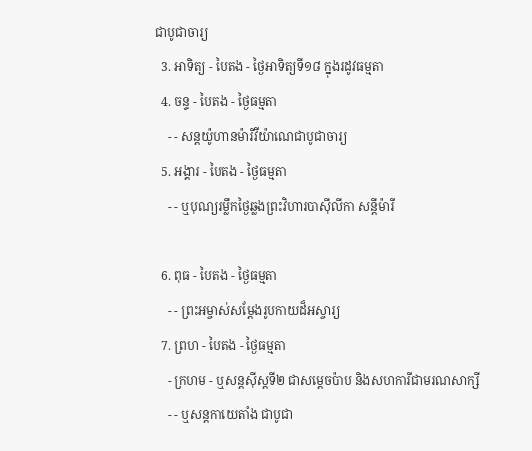ជាបូជាចារ្យ
  3. អាទិត្យ - បៃតង - ថ្ងៃអាទិត្យទី១៨ ក្នុងរដូវធម្មតា
  4. ចន្ទ - បៃតង - ថ្ងៃធម្មតា
    - - សន្ដយ៉ូហានម៉ារីវីយ៉ាណេជាបូជាចារ្យ
  5. អង្គារ - បៃតង - ថ្ងៃធម្មតា
    - - ឬបុណ្យរម្លឹកថ្ងៃឆ្លងព្រះវិហារបាស៊ីលីកា សន្ដីម៉ារី

  6. ពុធ - បៃតង - ថ្ងៃធម្មតា
    - - ព្រះអម្ចាស់សម្ដែងរូបកាយដ៏អស្ចារ្យ
  7. ព្រហ - បៃតង - ថ្ងៃធម្មតា
    - ក្រហម - ឬសន្ដស៊ីស្ដទី២ ជាសម្ដេចប៉ាប និងសហការីជាមរណសាក្សី
    - - ឬសន្ដកាយេតាំង ជាបូជា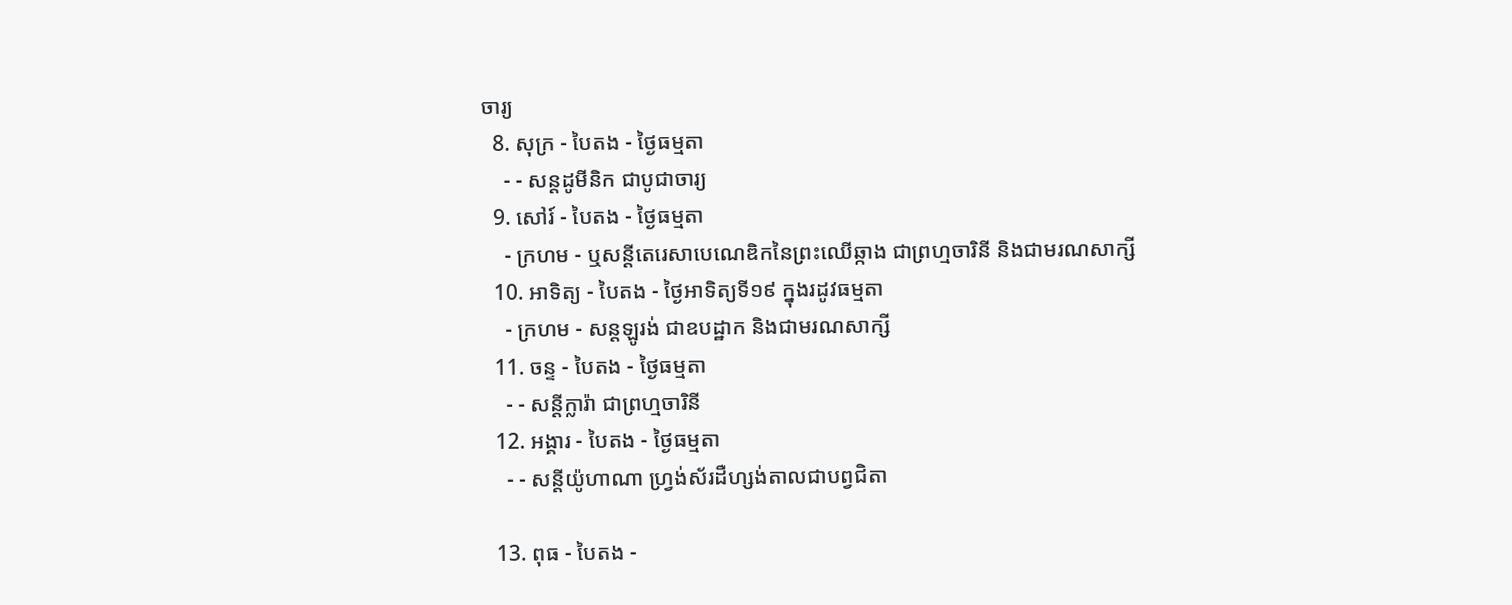ចារ្យ
  8. សុក្រ - បៃតង - ថ្ងៃធម្មតា
    - - សន្ដដូមីនិក ជាបូជាចារ្យ
  9. សៅរ៍ - បៃតង - ថ្ងៃធម្មតា
    - ក្រហម - ឬសន្ដីតេរេសាបេណេឌិកនៃព្រះឈើឆ្កាង ជាព្រហ្មចារិនី និងជាមរណសាក្សី
  10. អាទិត្យ - បៃតង - ថ្ងៃអាទិត្យទី១៩ ក្នុងរដូវធម្មតា
    - ក្រហម - សន្ដឡូរង់ ជាឧបដ្ឋាក និងជាមរណសាក្សី
  11. ចន្ទ - បៃតង - ថ្ងៃធម្មតា
    - - សន្ដីក្លារ៉ា ជាព្រហ្មចារិនី
  12. អង្គារ - បៃតង - ថ្ងៃធម្មតា
    - - សន្ដីយ៉ូហាណា ហ្វ្រង់ស័រដឺហ្សង់តាលជាបព្វជិតា

  13. ពុធ - បៃតង -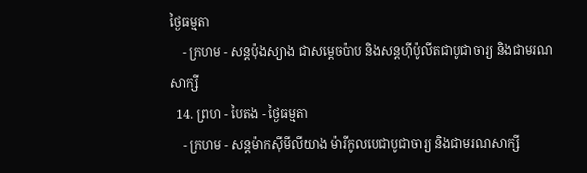ថ្ងៃធម្មតា
    - ក្រហម - សន្ដប៉ុងស្យាង ជាសម្ដេចប៉ាប និងសន្ដហ៊ីប៉ូលីតជាបូជាចារ្យ និងជាមរណសាក្សី
  14. ព្រហ - បៃតង - ថ្ងៃធម្មតា
    - ក្រហម - សន្ដម៉ាកស៊ីមីលីយាង ម៉ារីកូលបេជាបូជាចារ្យ និងជាមរណសាក្សី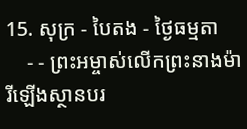15. សុក្រ - បៃតង - ថ្ងៃធម្មតា
    - - ព្រះអម្ចាស់លើកព្រះនាងម៉ារីឡើងស្ថានបរ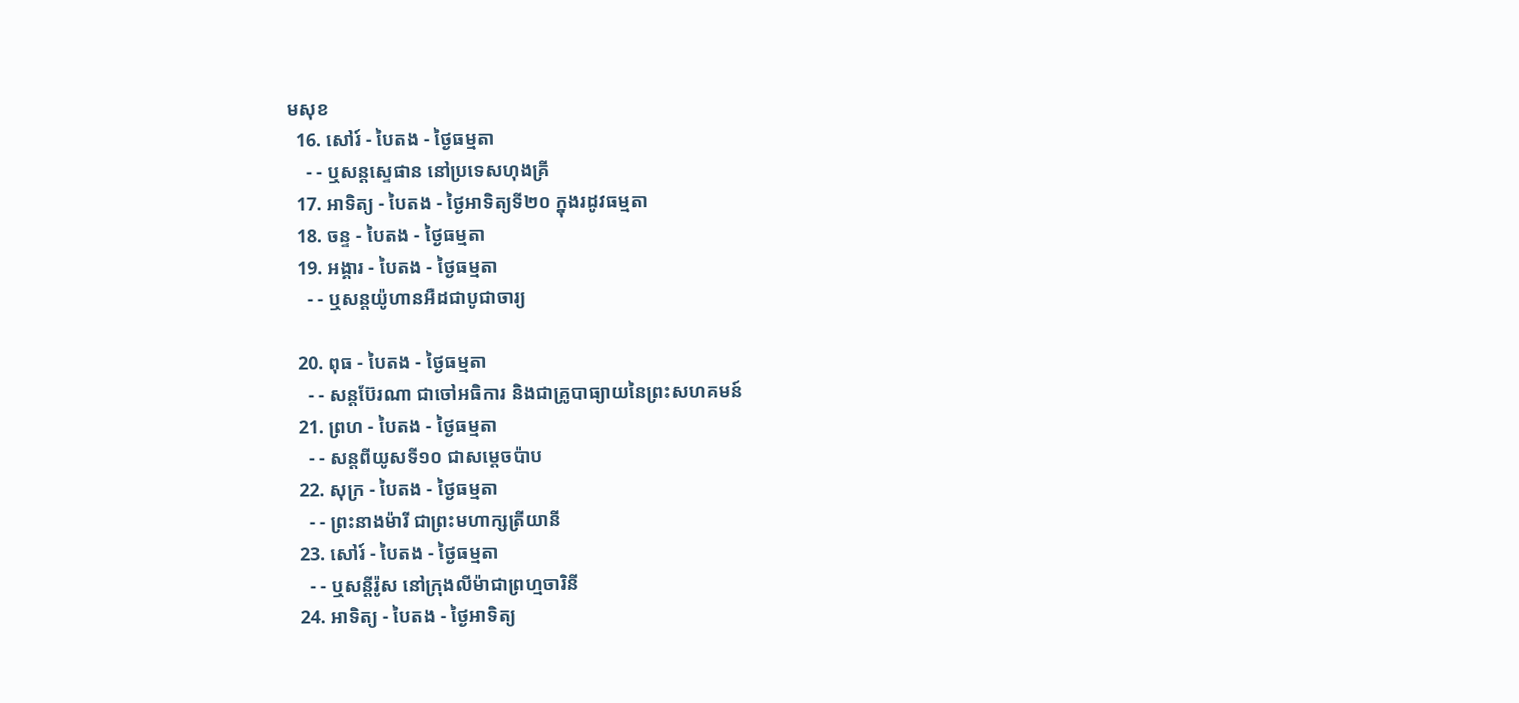មសុខ
  16. សៅរ៍ - បៃតង - ថ្ងៃធម្មតា
    - - ឬសន្ដស្ទេផាន នៅប្រទេសហុងគ្រី
  17. អាទិត្យ - បៃតង - ថ្ងៃអាទិត្យទី២០ ក្នុងរដូវធម្មតា
  18. ចន្ទ - បៃតង - ថ្ងៃធម្មតា
  19. អង្គារ - បៃតង - ថ្ងៃធម្មតា
    - - ឬសន្ដយ៉ូហានអឺដជាបូជាចារ្យ

  20. ពុធ - បៃតង - ថ្ងៃធម្មតា
    - - សន្ដប៊ែរណា ជាចៅអធិការ និងជាគ្រូបាធ្យាយនៃព្រះសហគមន៍
  21. ព្រហ - បៃតង - ថ្ងៃធម្មតា
    - - សន្ដពីយូសទី១០ ជាសម្ដេចប៉ាប
  22. សុក្រ - បៃតង - ថ្ងៃធម្មតា
    - - ព្រះនាងម៉ារី ជាព្រះមហាក្សត្រីយានី
  23. សៅរ៍ - បៃតង - ថ្ងៃធម្មតា
    - - ឬសន្ដីរ៉ូស នៅក្រុងលីម៉ាជាព្រហ្មចារិនី
  24. អាទិត្យ - បៃតង - ថ្ងៃអាទិត្យ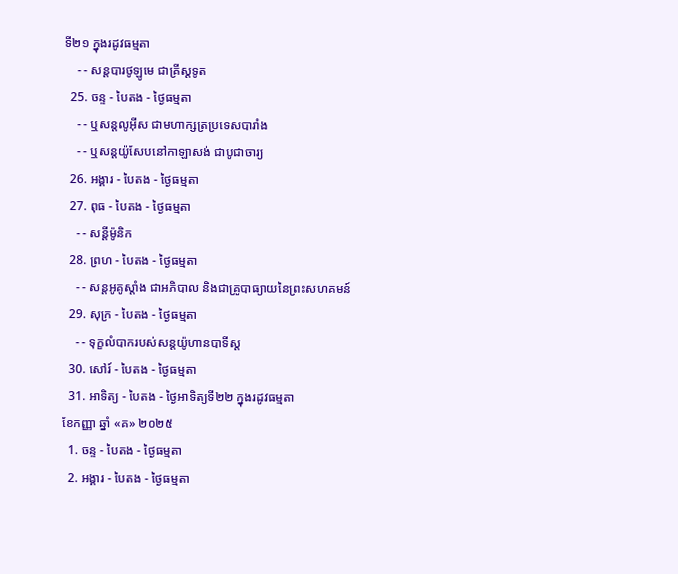ទី២១ ក្នុងរដូវធម្មតា
    - - សន្ដបារថូឡូមេ ជាគ្រីស្ដទូត
  25. ចន្ទ - បៃតង - ថ្ងៃធម្មតា
    - - ឬសន្ដលូអ៊ីស ជាមហាក្សត្រប្រទេសបារាំង
    - - ឬសន្ដយ៉ូសែបនៅកាឡាសង់ ជាបូជាចារ្យ
  26. អង្គារ - បៃតង - ថ្ងៃធម្មតា
  27. ពុធ - បៃតង - ថ្ងៃធម្មតា
    - - សន្ដីម៉ូនិក
  28. ព្រហ - បៃតង - ថ្ងៃធម្មតា
    - - សន្ដអូគូស្ដាំង ជាអភិបាល និងជាគ្រូបាធ្យាយនៃព្រះសហគមន៍
  29. សុក្រ - បៃតង - ថ្ងៃធម្មតា
    - - ទុក្ខលំបាករបស់សន្ដយ៉ូហានបាទីស្ដ
  30. សៅរ៍ - បៃតង - ថ្ងៃធម្មតា
  31. អាទិត្យ - បៃតង - ថ្ងៃអាទិត្យទី២២ ក្នុងរដូវធម្មតា
ខែកញ្ញា ឆ្នាំ «គ» ២០២៥
  1. ចន្ទ - បៃតង - ថ្ងៃធម្មតា
  2. អង្គារ - បៃតង - ថ្ងៃធម្មតា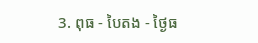3. ពុធ - បៃតង - ថ្ងៃធ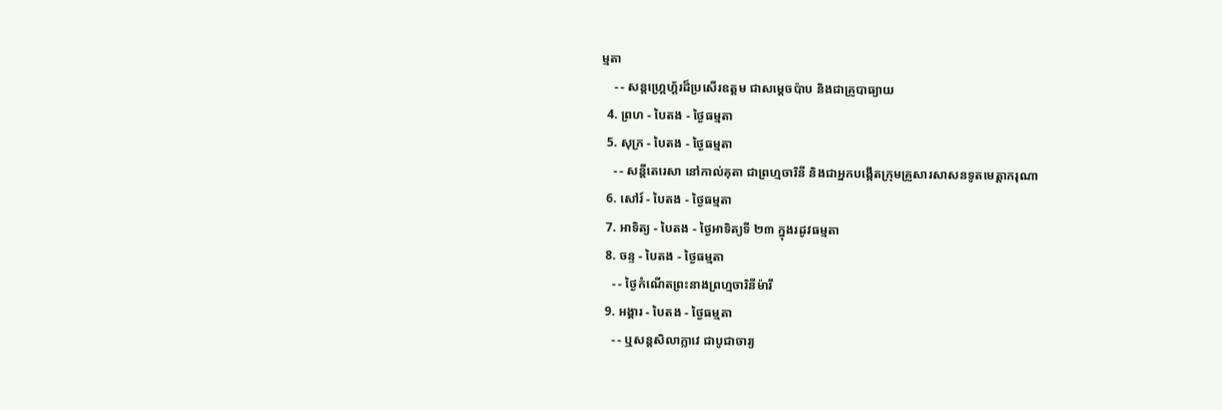ម្មតា
    - - សន្ដហ្គ្រេហ្គ័រដ៏ប្រសើរឧត្ដម ជាសម្ដេចប៉ាប និងជាគ្រូបាធ្យាយ
  4. ព្រហ - បៃតង - ថ្ងៃធម្មតា
  5. សុក្រ - បៃតង - ថ្ងៃធម្មតា
    - - សន្ដីតេរេសា នៅកាល់គុតា ជាព្រហ្មចារិនី និងជាអ្នកបង្កើតក្រុមគ្រួសារសាសនទូតមេត្ដាករុណា
  6. សៅរ៍ - បៃតង - ថ្ងៃធម្មតា
  7. អាទិត្យ - បៃតង - ថ្ងៃអាទិត្យទី ២៣ ក្នុងរដូវធម្មតា
  8. ចន្ទ - បៃតង - ថ្ងៃធម្មតា
    - - ថ្ងៃកំណើតព្រះនាងព្រហ្មចារិនីម៉ារី
  9. អង្គារ - បៃតង - ថ្ងៃធម្មតា
    - - ឬសន្ដសិលាក្លាវេ ជាបូជាចារ្យ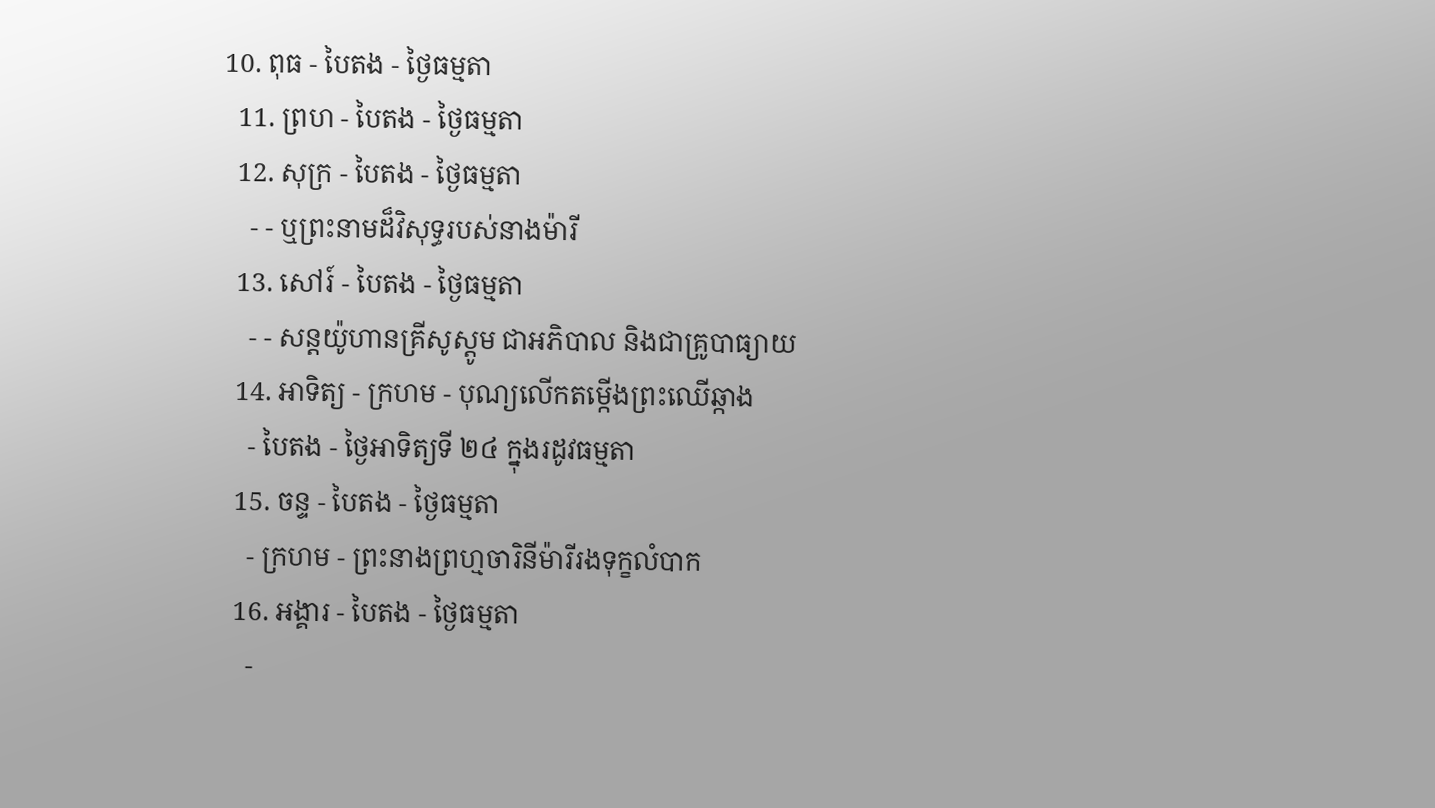10. ពុធ - បៃតង - ថ្ងៃធម្មតា
  11. ព្រហ - បៃតង - ថ្ងៃធម្មតា
  12. សុក្រ - បៃតង - ថ្ងៃធម្មតា
    - - ឬព្រះនាមដ៏វិសុទ្ធរបស់នាងម៉ារី
  13. សៅរ៍ - បៃតង - ថ្ងៃធម្មតា
    - - សន្ដយ៉ូហានគ្រីសូស្ដូម ជាអភិបាល និងជាគ្រូបាធ្យាយ
  14. អាទិត្យ - ក្រហម - បុណ្យលើកតម្កើងព្រះឈើឆ្កាង
    - បៃតង - ថ្ងៃអាទិត្យទី ២៤ ក្នុងរដូវធម្មតា
  15. ចន្ទ - បៃតង - ថ្ងៃធម្មតា
    - ក្រហម - ព្រះនាងព្រហ្មចារិនីម៉ារីរងទុក្ខលំបាក
  16. អង្គារ - បៃតង - ថ្ងៃធម្មតា
    -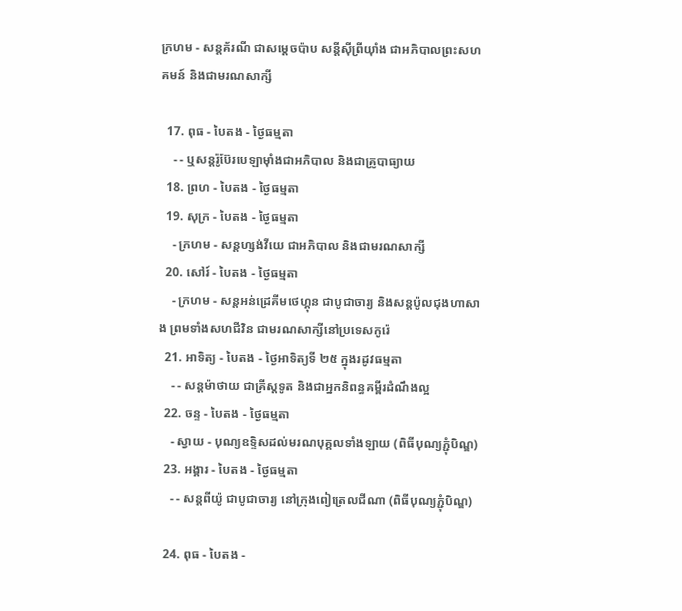ក្រហម - សន្ដគ័រណី ជាសម្ដេចប៉ាប សន្ដីស៊ីព្រីយ៉ាំង ជាអភិបាលព្រះសហគមន៍ និងជាមរណសាក្សី

  17. ពុធ - បៃតង - ថ្ងៃធម្មតា
    - - ឬសន្ដរ៉ូប៊ែរបេឡាម៉ាំងជាអភិបាល និងជាគ្រូបាធ្យាយ
  18. ព្រហ - បៃតង - ថ្ងៃធម្មតា
  19. សុក្រ - បៃតង - ថ្ងៃធម្មតា
    - ក្រហម - សន្ដហ្សង់វីយេ ជាអភិបាល និងជាមរណសាក្សី
  20. សៅរ៍ - បៃតង - ថ្ងៃធម្មតា
    - ក្រហម - សន្ដអន់ដ្រេគីមថេហ្គុន ជាបូជាចារ្យ និងសន្ដប៉ូលជុងហាសាង ព្រមទាំងសហជីវិន ជាមរណសាក្សីនៅប្រទេសកូរ៉េ
  21. អាទិត្យ - បៃតង - ថ្ងៃអាទិត្យទី ២៥ ក្នុងរដូវធម្មតា
    - - សន្ដម៉ាថាយ ជាគ្រីស្ដទូត និងជាអ្នកនិពន្ធគម្ពីរដំណឹងល្អ
  22. ចន្ទ - បៃតង - ថ្ងៃធម្មតា
    - ស្វាយ - បុណ្យឧទ្ទិសដល់មរណបុគ្គលទាំងឡាយ (ពិធីបុណ្យភ្ជុំបិណ្ឌ)
  23. អង្គារ - បៃតង - ថ្ងៃធម្មតា
    - - សន្ដពីយ៉ូ ជាបូជាចារ្យ នៅក្រុងពៀត្រេលជីណា (ពិធីបុណ្យភ្ជុំបិណ្ឌ)

  24. ពុធ - បៃតង -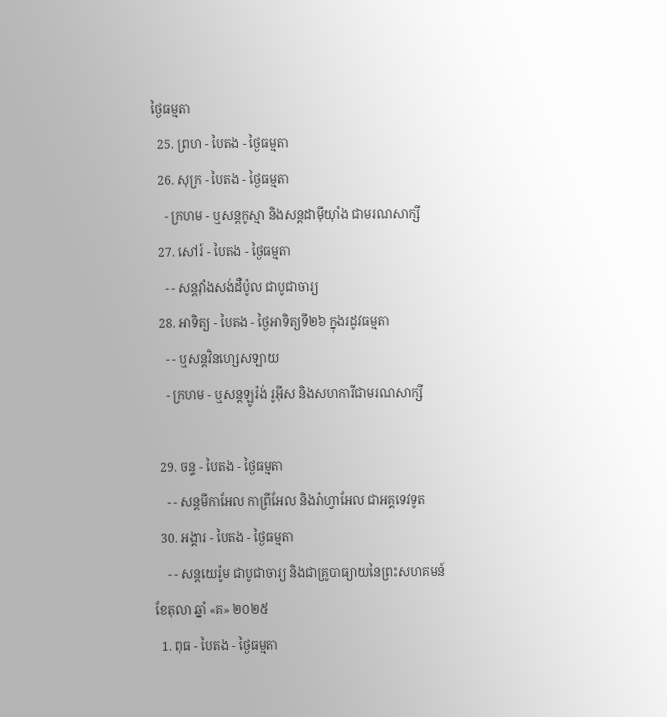ថ្ងៃធម្មតា
  25. ព្រហ - បៃតង - ថ្ងៃធម្មតា
  26. សុក្រ - បៃតង - ថ្ងៃធម្មតា
    - ក្រហម - ឬសន្ដកូស្មា និងសន្ដដាម៉ីយ៉ាំង ជាមរណសាក្សី
  27. សៅរ៍ - បៃតង - ថ្ងៃធម្មតា
    - - សន្ដវ៉ាំងសង់ដឺប៉ូល ជាបូជាចារ្យ
  28. អាទិត្យ - បៃតង - ថ្ងៃអាទិត្យទី២៦ ក្នុងរដូវធម្មតា
    - - ឬសន្ដវិនហ្សេសឡាយ
    - ក្រហម - ឬសន្ដឡូរ៉ង់ រូអ៊ីស និងសហការីជាមរណសាក្សី

  29. ចន្ទ - បៃតង - ថ្ងៃធម្មតា
    - - សន្ដមីកាអែល កាព្រីអែល និងរ៉ាហ្វាអែល ជាអគ្គទេវទូត
  30. អង្គារ - បៃតង - ថ្ងៃធម្មតា
    - - សន្ដយេរ៉ូម ជាបូជាចារ្យ និងជាគ្រូបាធ្យាយនៃព្រះសហគមន៍
ខែតុលា ឆ្នាំ «គ» ២០២៥
  1. ពុធ - បៃតង - ថ្ងៃធម្មតា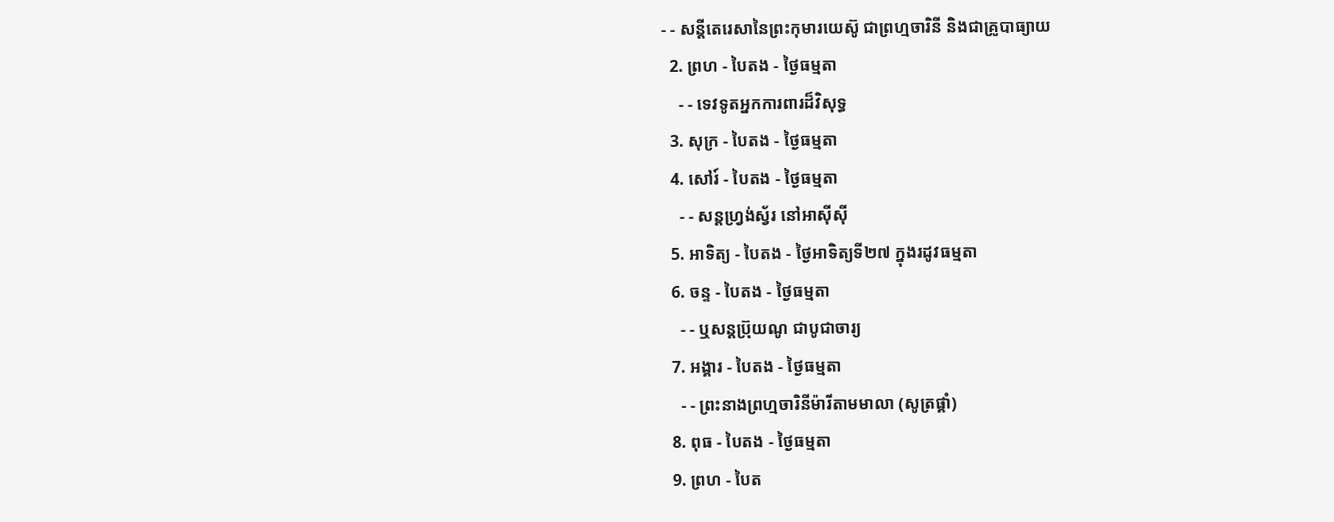- - សន្ដីតេរេសានៃព្រះកុមារយេស៊ូ ជាព្រហ្មចារិនី និងជាគ្រូបាធ្យាយ
  2. ព្រហ - បៃតង - ថ្ងៃធម្មតា
    - - ទេវទូតអ្នកការពារដ៏វិសុទ្ធ
  3. សុក្រ - បៃតង - ថ្ងៃធម្មតា
  4. សៅរ៍ - បៃតង - ថ្ងៃធម្មតា
    - - សន្ដហ្វ្រង់ស្វ័រ នៅអាស៊ីស៊ី
  5. អាទិត្យ - បៃតង - ថ្ងៃអាទិត្យទី២៧ ក្នុងរដូវធម្មតា
  6. ចន្ទ - បៃតង - ថ្ងៃធម្មតា
    - - ឬសន្ដប្រ៊ុយណូ ជាបូជាចារ្យ
  7. អង្គារ - បៃតង - ថ្ងៃធម្មតា
    - - ព្រះនាងព្រហ្មចារិនីម៉ារីតាមមាលា (សូត្រផ្គាំ)
  8. ពុធ - បៃតង - ថ្ងៃធម្មតា
  9. ព្រហ - បៃត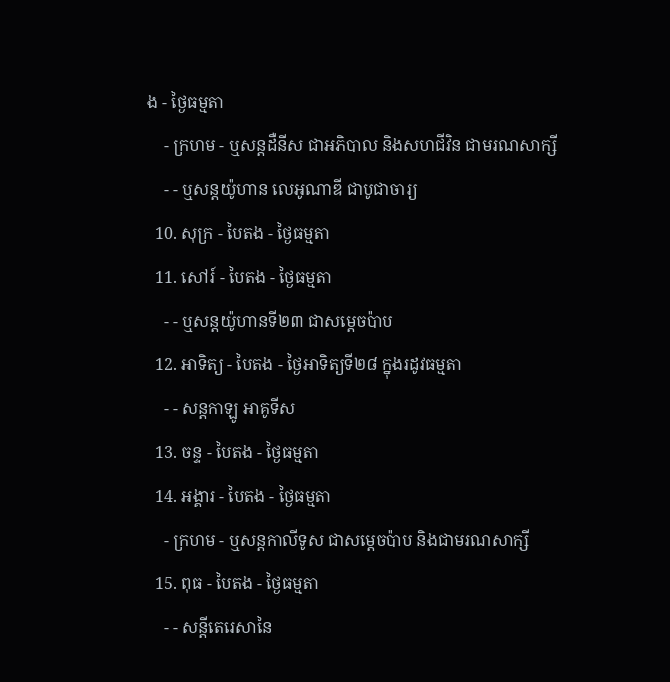ង - ថ្ងៃធម្មតា
    - ក្រហម - ឬសន្ដដឺនីស ជាអភិបាល និងសហជីវិន ជាមរណសាក្សី
    - - ឬសន្ដយ៉ូហាន លេអូណាឌី ជាបូជាចារ្យ
  10. សុក្រ - បៃតង - ថ្ងៃធម្មតា
  11. សៅរ៍ - បៃតង - ថ្ងៃធម្មតា
    - - ឬសន្ដយ៉ូហានទី២៣ ជាសម្ដេចប៉ាប
  12. អាទិត្យ - បៃតង - ថ្ងៃអាទិត្យទី២៨ ក្នុងរដូវធម្មតា
    - - សន្ដកាឡូ អាគូទីស
  13. ចន្ទ - បៃតង - ថ្ងៃធម្មតា
  14. អង្គារ - បៃតង - ថ្ងៃធម្មតា
    - ក្រហម - ឬសន្ដកាលីទូស ជាសម្ដេចប៉ាប និងជាមរណសាក្សី
  15. ពុធ - បៃតង - ថ្ងៃធម្មតា
    - - សន្ដីតេរេសានៃ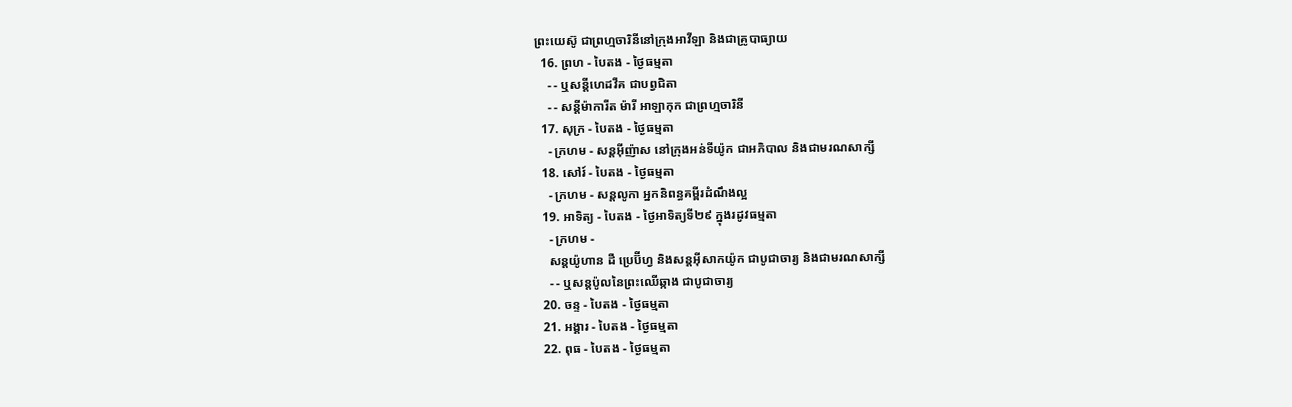ព្រះយេស៊ូ ជាព្រហ្មចារិនីនៅក្រុងអាវីឡា និងជាគ្រូបាធ្យាយ
  16. ព្រហ - បៃតង - ថ្ងៃធម្មតា
    - - ឬសន្ដីហេដវីគ ជាបព្វជិតា
    - - សន្ដីម៉ាការីត ម៉ារី អាឡាកុក ជាព្រហ្មចារិនី
  17. សុក្រ - បៃតង - ថ្ងៃធម្មតា
    - ក្រហម - សន្ដអ៊ីញ៉ាស នៅក្រុងអន់ទីយ៉ូក ជាអភិបាល និងជាមរណសាក្សី
  18. សៅរ៍ - បៃតង - ថ្ងៃធម្មតា
    - ក្រហម - សន្ដលូកា អ្នកនិពន្ធគម្ពីរដំណឹងល្អ
  19. អាទិត្យ - បៃតង - ថ្ងៃអាទិត្យទី២៩ ក្នុងរដូវធម្មតា
    - ក្រហម -
    សន្ដយ៉ូហាន ដឺ ប្រេប៊ីហ្វ និងសន្ដអ៊ីសាកយ៉ូក ជាបូជាចារ្យ និងជាមរណសាក្សី
    - - ឬសន្ដប៉ូលនៃព្រះឈើឆ្កាង ជាបូជាចារ្យ
  20. ចន្ទ - បៃតង - ថ្ងៃធម្មតា
  21. អង្គារ - បៃតង - ថ្ងៃធម្មតា
  22. ពុធ - បៃតង - ថ្ងៃធម្មតា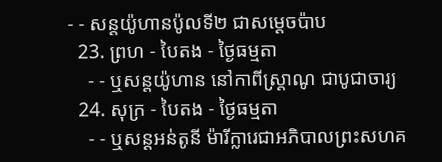- - សន្ដយ៉ូហានប៉ូលទី២ ជាសម្ដេចប៉ាប
  23. ព្រហ - បៃតង - ថ្ងៃធម្មតា
    - - ឬសន្ដយ៉ូហាន នៅកាពីស្រ្ដាណូ ជាបូជាចារ្យ
  24. សុក្រ - បៃតង - ថ្ងៃធម្មតា
    - - ឬសន្ដអន់តូនី ម៉ារីក្លារេជាអភិបាលព្រះសហគ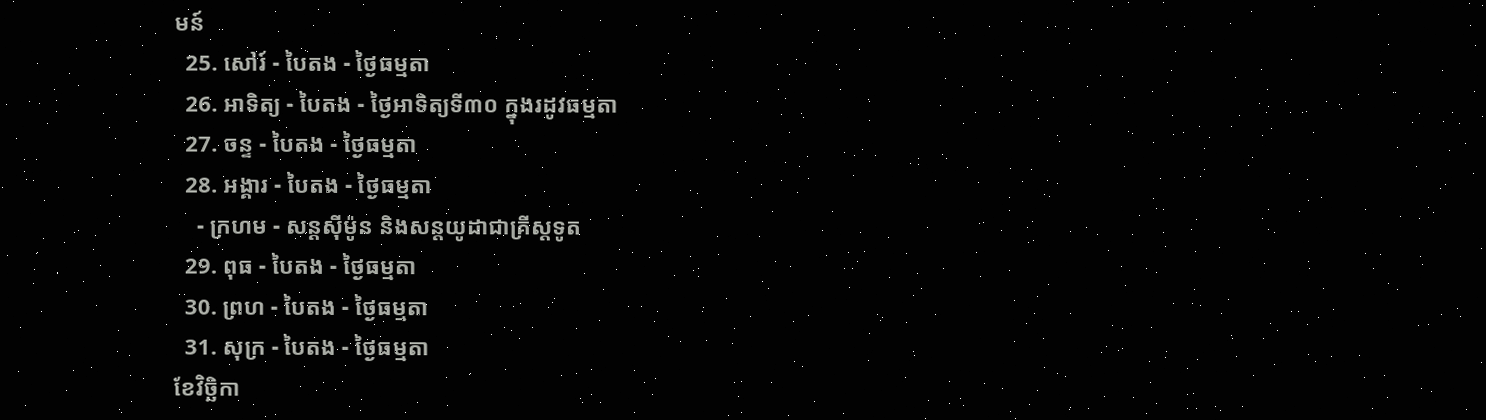មន៍
  25. សៅរ៍ - បៃតង - ថ្ងៃធម្មតា
  26. អាទិត្យ - បៃតង - ថ្ងៃអាទិត្យទី៣០ ក្នុងរដូវធម្មតា
  27. ចន្ទ - បៃតង - ថ្ងៃធម្មតា
  28. អង្គារ - បៃតង - ថ្ងៃធម្មតា
    - ក្រហម - សន្ដស៊ីម៉ូន និងសន្ដយូដាជាគ្រីស្ដទូត
  29. ពុធ - បៃតង - ថ្ងៃធម្មតា
  30. ព្រហ - បៃតង - ថ្ងៃធម្មតា
  31. សុក្រ - បៃតង - ថ្ងៃធម្មតា
ខែវិច្ឆិកា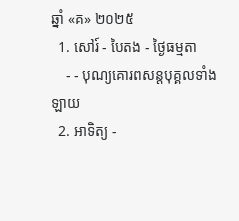ឆ្នាំ «គ» ២០២៥
  1. សៅរ៍ - បៃតង - ថ្ងៃធម្មតា
    - - បុណ្យគោរពសន្ដបុគ្គលទាំងឡាយ
  2. អាទិត្យ -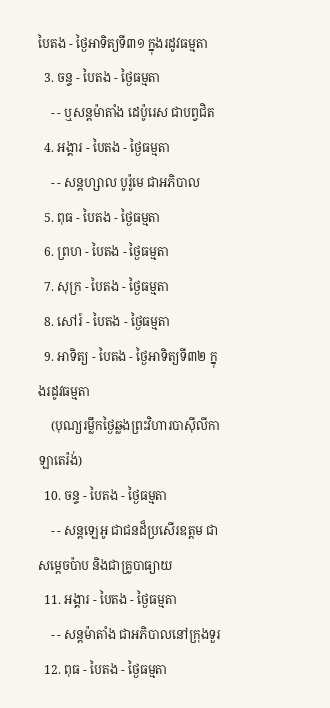បៃតង - ថ្ងៃអាទិត្យទី៣១ ក្នុងរដូវធម្មតា
  3. ចន្ទ - បៃតង - ថ្ងៃធម្មតា
    - - ឬសន្ដម៉ាតាំង ដេប៉ូរេស ជាបព្វជិត
  4. អង្គារ - បៃតង - ថ្ងៃធម្មតា
    - - សន្ដហ្សាល បូរ៉ូមេ ជាអភិបាល
  5. ពុធ - បៃតង - ថ្ងៃធម្មតា
  6. ព្រហ - បៃតង - ថ្ងៃធម្មតា
  7. សុក្រ - បៃតង - ថ្ងៃធម្មតា
  8. សៅរ៍ - បៃតង - ថ្ងៃធម្មតា
  9. អាទិត្យ - បៃតង - ថ្ងៃអាទិត្យទី៣២ ក្នុងរដូវធម្មតា
    (បុណ្យរម្លឹកថ្ងៃឆ្លងព្រះវិហារបាស៊ីលីកាឡាតេរ៉ង់)
  10. ចន្ទ - បៃតង - ថ្ងៃធម្មតា
    - - សន្ដឡេអូ ជាជនដ៏ប្រសើរឧត្ដម ជាសម្ដេចប៉ាប និងជាគ្រូបាធ្យាយ
  11. អង្គារ - បៃតង - ថ្ងៃធម្មតា
    - - សន្ដម៉ាតាំង ជាអភិបាលនៅក្រុងទួរ
  12. ពុធ - បៃតង - ថ្ងៃធម្មតា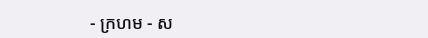- ក្រហម - ស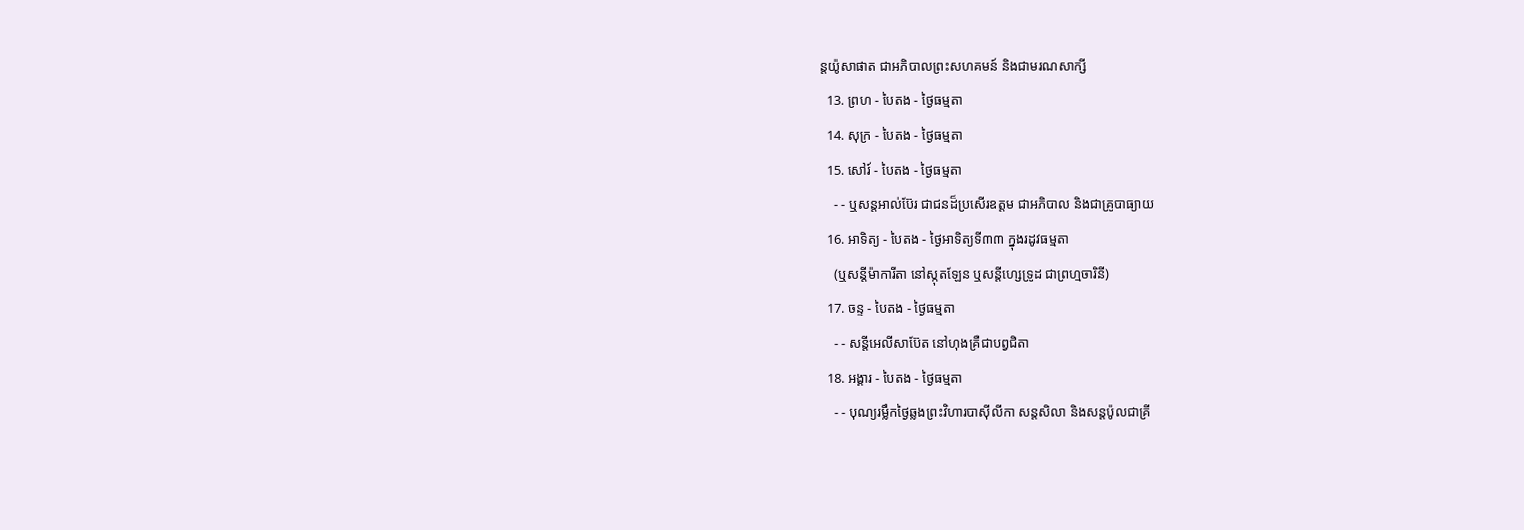ន្ដយ៉ូសាផាត ជាអភិបាលព្រះសហគមន៍ និងជាមរណសាក្សី
  13. ព្រហ - បៃតង - ថ្ងៃធម្មតា
  14. សុក្រ - បៃតង - ថ្ងៃធម្មតា
  15. សៅរ៍ - បៃតង - ថ្ងៃធម្មតា
    - - ឬសន្ដអាល់ប៊ែរ ជាជនដ៏ប្រសើរឧត្ដម ជាអភិបាល និងជាគ្រូបាធ្យាយ
  16. អាទិត្យ - បៃតង - ថ្ងៃអាទិត្យទី៣៣ ក្នុងរដូវធម្មតា
    (ឬសន្ដីម៉ាការីតា នៅស្កុតឡែន ឬសន្ដីហ្សេទ្រូដ ជាព្រហ្មចារិនី)
  17. ចន្ទ - បៃតង - ថ្ងៃធម្មតា
    - - សន្ដីអេលីសាប៊ែត នៅហុងគ្រឺជាបព្វជិតា
  18. អង្គារ - បៃតង - ថ្ងៃធម្មតា
    - - បុណ្យរម្លឹកថ្ងៃឆ្លងព្រះវិហារបាស៊ីលីកា សន្ដសិលា និងសន្ដប៉ូលជាគ្រី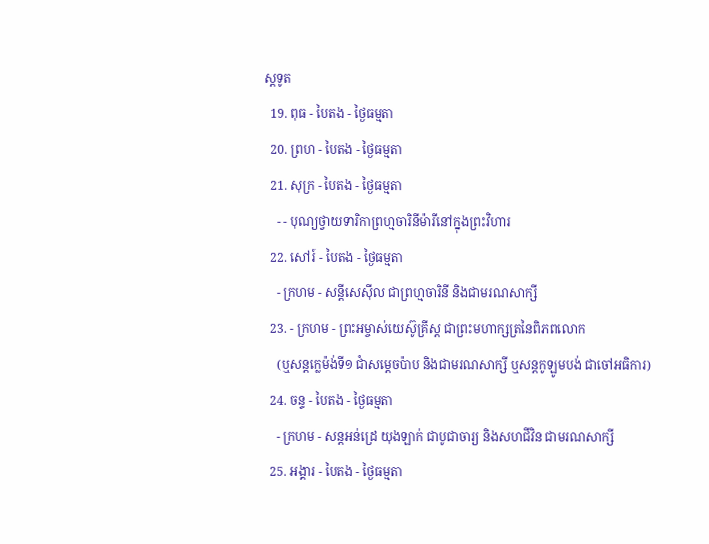ស្ដទូត
  19. ពុធ - បៃតង - ថ្ងៃធម្មតា
  20. ព្រហ - បៃតង - ថ្ងៃធម្មតា
  21. សុក្រ - បៃតង - ថ្ងៃធម្មតា
    - - បុណ្យថ្វាយទារិកាព្រហ្មចារិនីម៉ារីនៅក្នុងព្រះវិហារ
  22. សៅរ៍ - បៃតង - ថ្ងៃធម្មតា
    - ក្រហម - សន្ដីសេស៊ីល ជាព្រហ្មចារិនី និងជាមរណសាក្សី
  23. - ក្រហម - ព្រះអម្ចាស់យេស៊ូគ្រីស្ដ ជាព្រះមហាក្សត្រនៃពិភពលោក
    (ឬសន្ដក្លេម៉ង់ទី១ ជាំសម្ដេចប៉ាប និងជាមរណសាក្សី ឬសន្ដកូឡូមបង់ ជាចៅអធិការ)
  24. ចន្ទ - បៃតង - ថ្ងៃធម្មតា
    - ក្រហម - សន្ដអន់ដ្រេ យុងឡាក់ ជាបូជាចារ្យ និងសហជីវិន ជាមរណសាក្សី
  25. អង្គារ - បៃតង - ថ្ងៃធម្មតា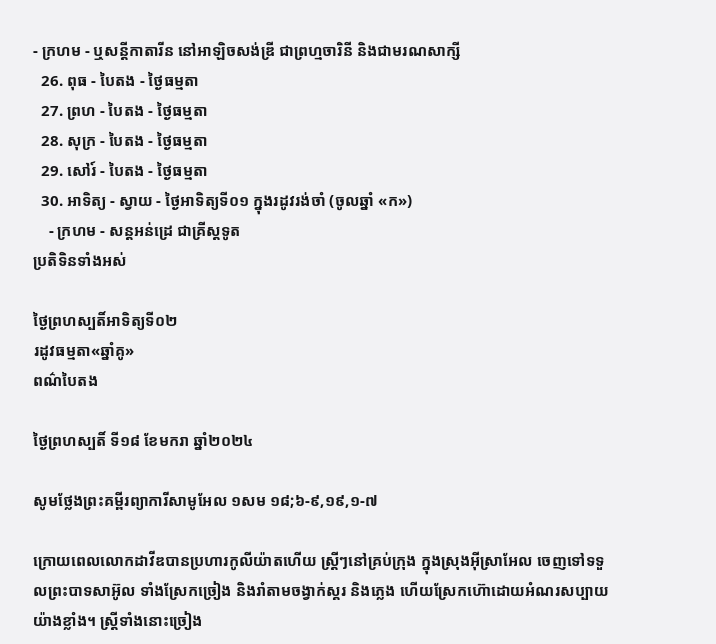- ក្រហម - ឬសន្ដីកាតារីន នៅអាឡិចសង់ឌ្រី ជាព្រហ្មចារិនី និងជាមរណសាក្សី
  26. ពុធ - បៃតង - ថ្ងៃធម្មតា
  27. ព្រហ - បៃតង - ថ្ងៃធម្មតា
  28. សុក្រ - បៃតង - ថ្ងៃធម្មតា
  29. សៅរ៍ - បៃតង - ថ្ងៃធម្មតា
  30. អាទិត្យ - ស្វាយ - ថ្ងៃអាទិត្យទី០១ ក្នុងរដូវរង់ចាំ (ចូលឆ្នាំ «ក»)
    - ក្រហម - សន្ដអន់ដ្រេ ជាគ្រីស្ដទូត
ប្រតិទិនទាំងអស់

ថ្ងៃព្រហស្បតិ៍អាទិត្យទី០២
រដូវធម្មតា«ឆ្នាំគូ»
ពណ៌បៃតង

ថ្ងៃព្រហស្បតិ៍ ទី១៨ ខែមករា ឆ្នាំ២០២៤

សូមថ្លែងព្រះគម្ពីរព្យាការីសាមូអែល ១សម ១៨;៦-៩,១៩,១-៧

ក្រោយពេលលោកដាវីឌបានប្រហារកូលីយ៉ាតហើយ ស្រ្តីៗនៅគ្រប់ក្រុង ក្នុងស្រុងអ៊ីស្រាអែល ចេញទៅទទួលព្រះបាទសាអ៊ូល ទាំងស្រែកច្រៀង និងរាំតាមចង្វាក់ស្គរ និងភ្លេង ហើយស្រែកហ៊ោដោយអំណរសប្បាយយ៉ាងខ្លាំង។ ស្រ្តីទាំងនោះច្រៀង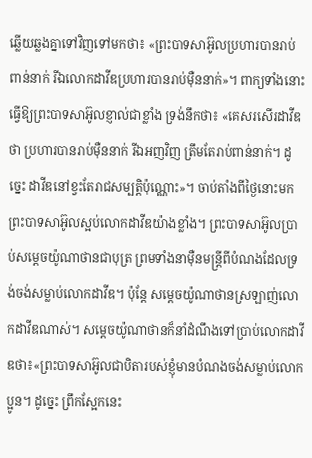ឆ្លើយឆ្លងគ្នាទៅវិញទៅមកថា៖ «ព្រះបាទសាអ៊ូលប្រហារបានរាប់ពាន់នាក់ រីឯលោកដាវីឌប្រហារបានរាប់ម៉ឺននាក់»។ ពាក្យទាំងនោះ ធ្វើឱ្យព្រះបាទសាអ៊ូលខ្ញាល់ជាខ្លាំង ទ្រង់នឹកថា៖ «គេសរសើរដាវីឌថា ប្រហារបានរាប់ម៉ឺននាក់ រីឯអញវិញ ត្រឹមតែរាប់ពាន់នាក់។ ដូច្នេះ ដាវីឌនៅខ្វះតែរាជសម្បត្តិប៉ុណ្ណោះ»។ ចាប់តាំងពីថ្ងៃនោះមកព្រះបាទសាអ៊ូលស្អប់លោកដាវីឌយ៉ាងខ្លាំង។ ព្រះបាទសាអ៊ូលប្រាប់សម្តេចយ៉ូណាថានជាបុត្រ ព្រមទាំងនាម៉ឺនមន្រ្តីពីបំណងដែលទ្រង់ចង់សម្លាប់លោកដាវីឌ។ ប៉ុន្តែ សម្តេចយ៉ូណាថានស្រឡាញ់លោកដាវីឌណាស់។ សម្តេចយ៉ូណាថានក៏នាំដំណឹងទៅប្រាប់លោកដាវីឌថា៖«ព្រះបាទសាអ៊ូលជាបិតារបស់ខ្ញុំមានបំណងចង់សម្លាប់លោកប្អូន។ ដូច្នេះ ព្រឹកស្អែកនេះ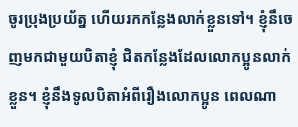ចូរប្រុងប្រយ័ត្ន ហើយរកកន្លែងលាក់ខ្លួនទៅ។ ខ្ញុំនឹចេញមកជាមួយបិតាខ្ញុំ ជិតកន្លែងដែលលោកប្អូនលាក់ខ្លួន។ ខ្ញុំនឹងទូលបិតាអំពីរឿងលោកប្អូន ពេលណា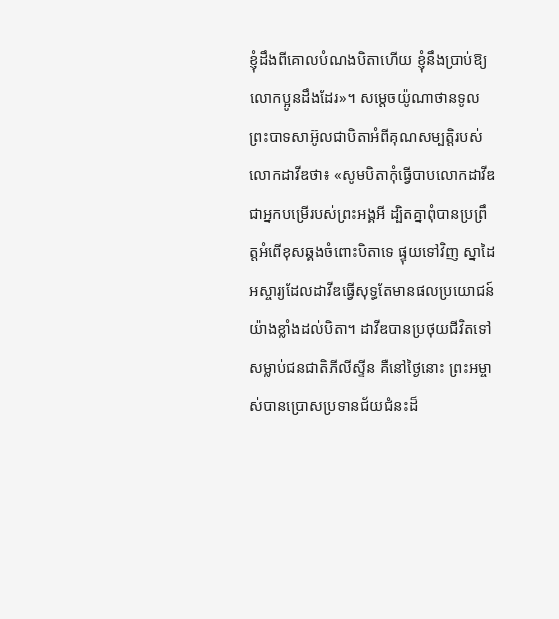ខ្ញុំដឹងពីគោលបំណងបិតាហើយ ខ្ញុំនឹងប្រាប់ឱ្យលោកប្អូនដឹងដែរ»។ សម្តេចយ៉ូណាថានទូលព្រះបាទសាអ៊ូលជាបិតាអំពីគុណសម្បត្តិរបស់លោកដាវីឌថា៖ «សូមបិតាកុំធ្វើបាបលោកដាវីឌ ជាអ្នកបម្រើរបស់ព្រះអង្គអី ដ្បិតគ្នាពុំបានប្រព្រឹត្តអំពើខុសឆ្គងចំពោះបិតាទេ ផ្ទុយទៅវិញ ស្នាដៃអស្ចារ្យដែលដាវីឌធ្វើសុទ្ធតែមានផលប្រយោជន៍យ៉ាងខ្លាំងដល់បិតា។ ដាវីឌបានប្រថុយជីវិតទៅសម្លាប់ជនជាតិភីលីស្ទីន គឺនៅថ្ងៃនោះ ព្រះអម្ចាស់បានប្រោសប្រទានជ័យជំនះដ៏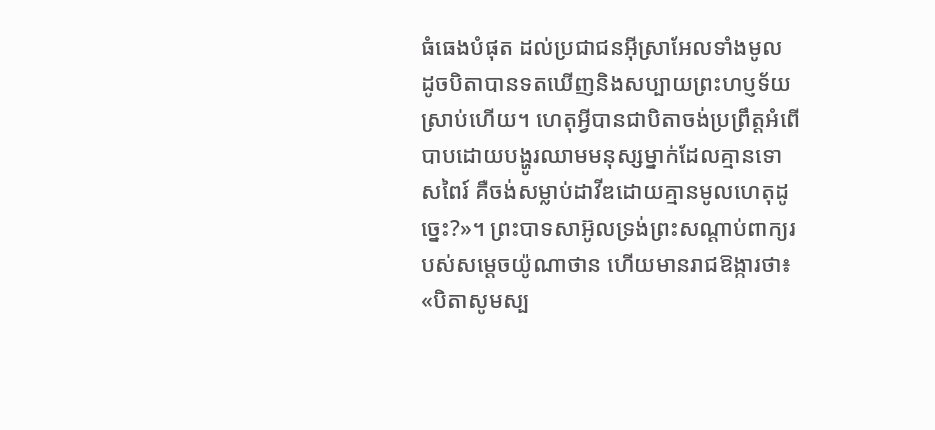ធំធេងបំផុត ដល់ប្រជាជនអ៊ីស្រាអែលទាំងមូល ដូចបិតាបានទតឃើញនិងសប្បាយព្រះហប្ញទ័យស្រាប់ហើយ។ ហេតុអ្វីបានជាបិតាចង់ប្រព្រឹត្តអំពើបាបដោយបង្ហូរឈាមមនុស្សម្នាក់ដែលគ្មានទោសពៃរ៍ គឺចង់សម្លាប់ដាវីឌដោយគ្មានមូលហេតុដូច្នេះ?»។ ព្រះបាទសាអ៊ូលទ្រង់ព្រះសណ្តាប់ពាក្យរបស់សម្តេចយ៉ូណាថាន ហើយមានរាជឱង្ការថា៖ «បិតាសូមស្ប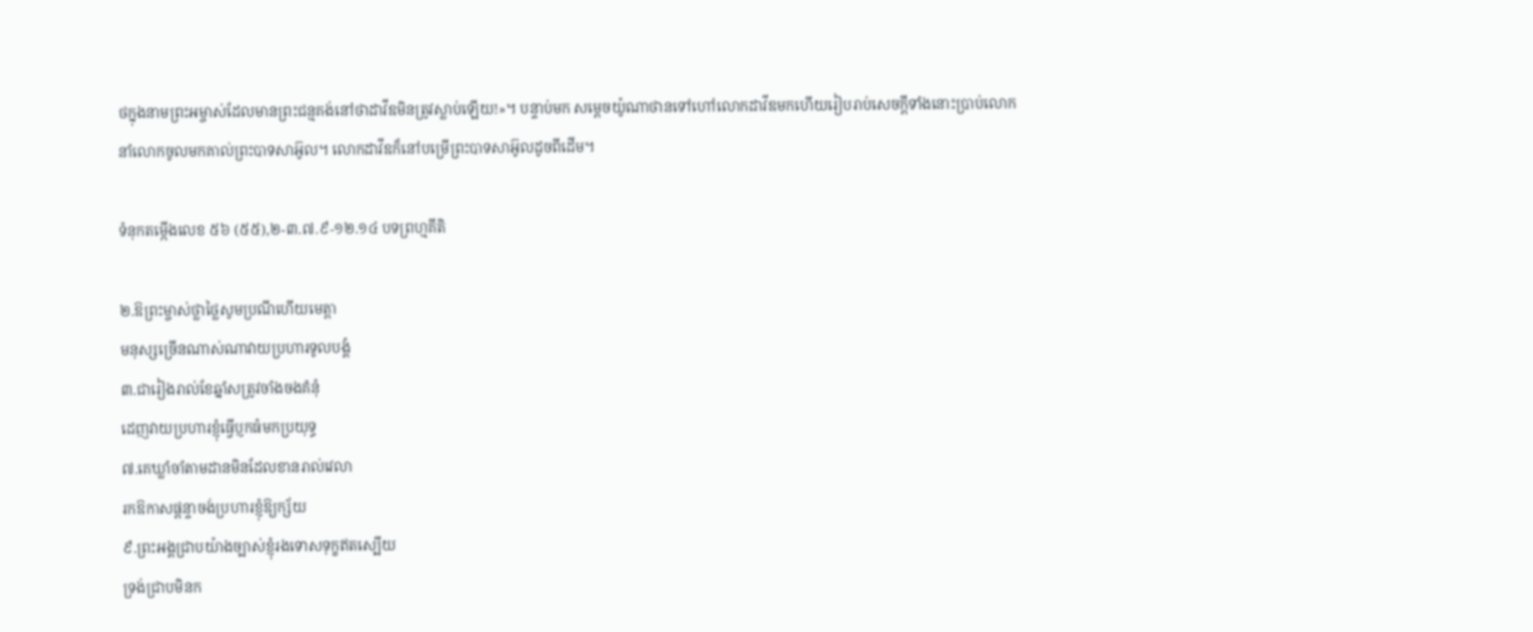ថក្នុងនាមព្រះអម្ចាស់ដែលមានព្រះជន្មគង់នៅថាដាវីឌមិនត្រូវស្លាប់ឡើយ!»។ បន្ទាប់មក សម្តេចយ៉ូណាថានទៅហៅលោកដាវីឌមកហើយរៀបរាប់សេចក្តីទាំងនោះប្រាប់លោក នាំលោកចូលមកគាល់ព្រះបាទសាអ៊ូល។ លោកដាវីឌក៏នៅបម្រើព្រះបាទសាអ៊ូលដូចពីដើម។

ទំនុកតម្កើងលេខ ៥៦ (៥៥),២-៣.៧.៩-១២.១៤ បទព្រហ្មគីតិ

២.ឱព្រះម្ចាស់ថ្លាថ្លៃសូមប្រណីហើយមេត្តា
មនុស្សច្រើនណាស់ណាវាយប្រហារទូលបង្គំ
៣.ជារៀងរាល់ខែឆ្នាំសត្រូវចាំងចងគំនុំ
ដេញវាយប្រហារខ្ញុំធ្វើប្ញកធំមកប្រយុទ្ធ
៧.គេឃ្លាំចាំតាមដានមិនដែលខានរាល់វេលា
រកឱកាសផ្តន្ទាចង់ប្រហារខ្ញុំឱ្យក្ស័យ
៩.ព្រះអង្គជ្រាបយ៉ាងច្បាស់ខ្ញុំរងទោសទុក្ខឥតស្បើយ
ទ្រង់ជ្រាបមិនក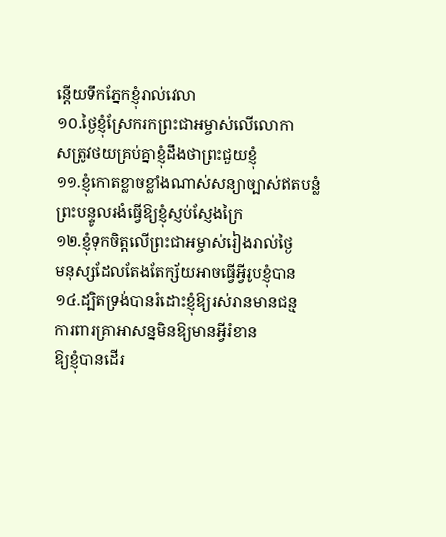ន្តើយទឹកភ្នែកខ្ញុំរាល់វេលា
១០.ថ្ងៃខ្ញុំស្រែករកព្រះជាអម្ចាស់លើលោកា
សត្រូវថយគ្រប់គ្នាខ្ញុំដឹងថាព្រះជួយខ្ញុំ
១១.ខ្ញុំកោតខ្លាចខ្លាំងណាស់សន្យាច្បាស់ឥតបន្លំ
ព្រះបន្ទូលរងំធ្វើឱ្យខ្ញុំស្ញប់ស្ញែងក្រៃ
១២.ខ្ញុំទុកចិត្តលើព្រះជាអម្ចាស់រៀងរាល់ថ្ងៃ
មនុស្សដែលតែងតែក្ស័យអាចធ្វើអ្វីរូបខ្ញុំបាន
១៤.ដ្បិតទ្រង់បានរំដោះខ្ញុំឱ្យរស់រានមានជន្ម
ការពារគ្រាអាសន្នមិនឱ្យមានអ្វីរំខាន
ឱ្យខ្ញុំបានដើរ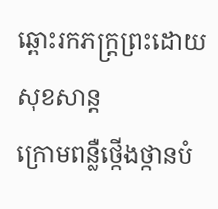ឆ្ពោះរកភក្រ្តព្រះដោយសុខសាន្ត
ក្រោមពន្លឺថ្កើងថ្កានបំ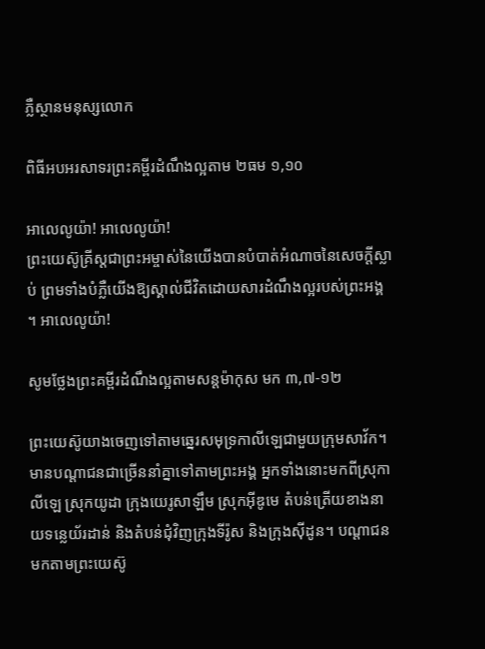ភ្លឺស្ថានមនុស្សលោក

ពិធីអបអរសាទរព្រះគម្ពីរដំណឹងល្អតាម ២ធម ១,១០

អាលេលូយ៉ា! អាលេលូយ៉ា!
ព្រះយេស៊ូគ្រីស្តជាព្រះអម្ចាស់នៃយើងបានបំបាត់អំណាចនៃសេចក្តីស្លាប់ ព្រមទាំងបំភ្លឺយើងឱ្យស្គាល់ជីវិតដោយសារដំណឹងល្អរបស់ព្រះអង្គ ។ អាលេលូយ៉ា!

សូមថ្លែងព្រះគម្ពីរដំណឹងល្អតាមសន្តម៉ាកុស មក ៣,៧-១២

ព្រះយេស៊ូយាងចេញទៅតាមឆ្នេរសមុទ្រកាលីឡេជាមួយក្រុមសាវ័ក។ មានបណ្តាជនជាច្រើននាំគ្នាទៅតាមព្រះអង្គ អ្នកទាំងនោះមកពីស្រុកាលីឡេ ស្រុកយូដា ក្រុងយេរូសាឡឹម ស្រុកអ៊ីឌូមេ តំបន់ត្រើយខាងនាយទន្លេយ័រដាន់ និងតំបន់ជុំវិញក្រុងទីរ៉ូស និងក្រុងស៊ីដូន។ បណ្តាជនមកតាមព្រះយេស៊ូ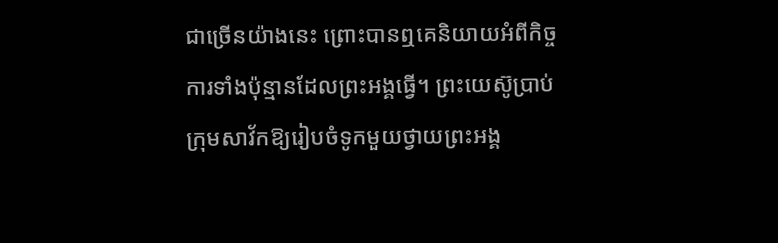ជាច្រើនយ៉ាងនេះ ព្រោះបានឮគេនិយាយអំពីកិច្ចការទាំងប៉ុន្មានដែលព្រះអង្គធ្វើ។ ព្រះយេស៊ូប្រាប់ក្រុមសាវ័កឱ្យរៀបចំទូកមួយថ្វាយព្រះអង្គ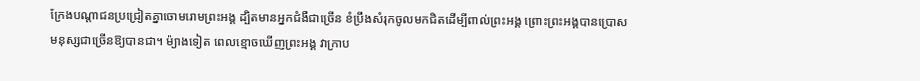ក្រែងបណ្តាជនប្រជ្រៀតគ្នាចោមរោមព្រះអង្គ ដ្បិតមានអ្នកជំងឺជាច្រើន ខំប្រឹងសំរុកចូលមកជិតដើម្បីពាល់ព្រះអង្គ ព្រោះព្រះអង្គបានប្រោសមនុស្សជាច្រើនឱ្យបានជា។ ម៉្យាងទៀត ពេលខ្មោចឃើញព្រះអង្គ វាក្រាប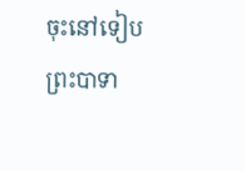ចុះនៅទៀបព្រះបាទា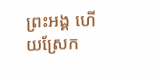ព្រះអង្គ ហើយស្រែក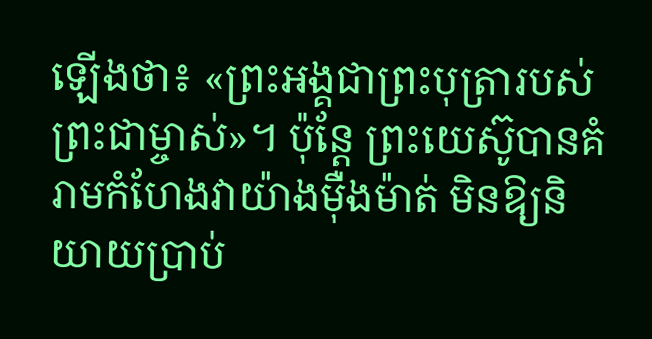ឡើងថា៖ «ព្រះអង្គជាព្រះបុត្រារបស់ព្រះជាម្ចាស់»។ ប៉ុន្តែ ព្រះយេស៊ូបានគំរាមកំហែងវាយ៉ាងម៉ឺងម៉ាត់ មិនឱ្យនិយាយប្រាប់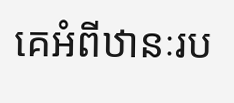គេអំពីឋានៈរប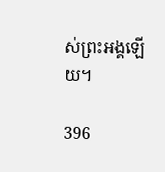ស់ព្រះអង្គឡើយ។

396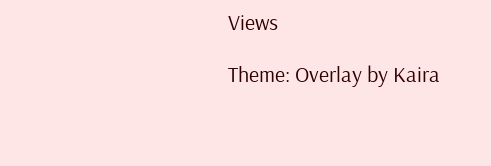Views

Theme: Overlay by Kaira